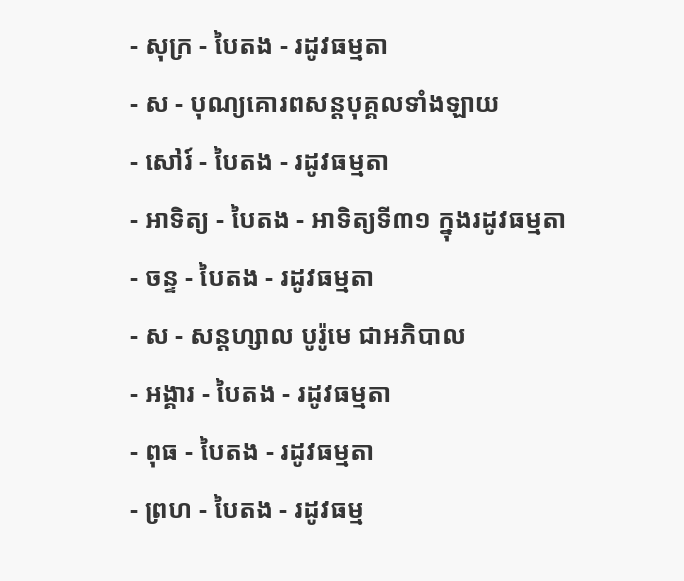- សុក្រ - បៃតង - រដូវធម្មតា
- ស - បុណ្យគោរពសន្ដបុគ្គលទាំងឡាយ
- សៅរ៍ - បៃតង - រដូវធម្មតា
- អាទិត្យ - បៃតង - អាទិត្យទី៣១ ក្នុងរដូវធម្មតា
- ចន្ទ - បៃតង - រដូវធម្មតា
- ស - សន្ដហ្សាល បូរ៉ូមេ ជាអភិបាល
- អង្គារ - បៃតង - រដូវធម្មតា
- ពុធ - បៃតង - រដូវធម្មតា
- ព្រហ - បៃតង - រដូវធម្ម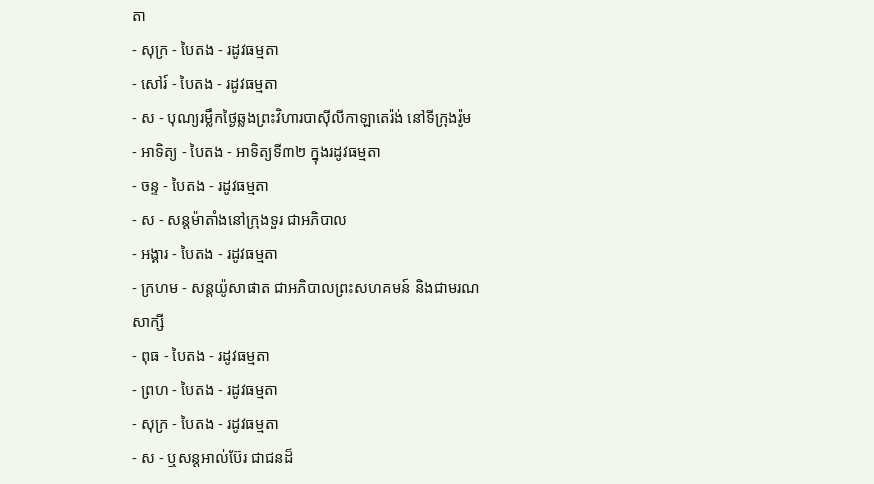តា
- សុក្រ - បៃតង - រដូវធម្មតា
- សៅរ៍ - បៃតង - រដូវធម្មតា
- ស - បុណ្យរម្លឹកថ្ងៃឆ្លងព្រះវិហារបាស៊ីលីកាឡាតេរ៉ង់ នៅទីក្រុងរ៉ូម
- អាទិត្យ - បៃតង - អាទិត្យទី៣២ ក្នុងរដូវធម្មតា
- ចន្ទ - បៃតង - រដូវធម្មតា
- ស - សន្ដម៉ាតាំងនៅក្រុងទួរ ជាអភិបាល
- អង្គារ - បៃតង - រដូវធម្មតា
- ក្រហម - សន្ដយ៉ូសាផាត ជាអភិបាលព្រះសហគមន៍ និងជាមរណសាក្សី
- ពុធ - បៃតង - រដូវធម្មតា
- ព្រហ - បៃតង - រដូវធម្មតា
- សុក្រ - បៃតង - រដូវធម្មតា
- ស - ឬសន្ដអាល់ប៊ែរ ជាជនដ៏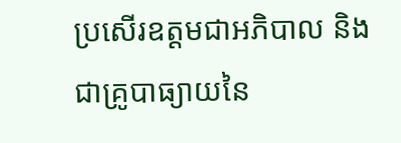ប្រសើរឧត្ដមជាអភិបាល និងជាគ្រូបាធ្យាយនៃ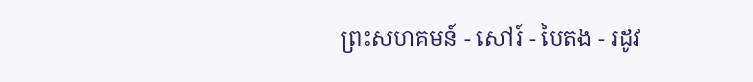ព្រះសហគមន៍ - សៅរ៍ - បៃតង - រដូវ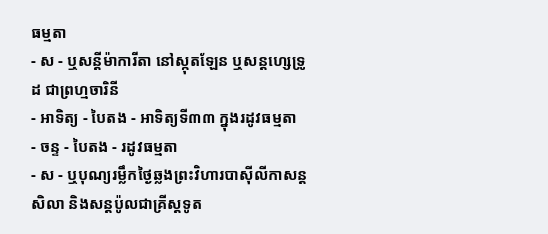ធម្មតា
- ស - ឬសន្ដីម៉ាការីតា នៅស្កុតឡែន ឬសន្ដហ្សេទ្រូដ ជាព្រហ្មចារិនី
- អាទិត្យ - បៃតង - អាទិត្យទី៣៣ ក្នុងរដូវធម្មតា
- ចន្ទ - បៃតង - រដូវធម្មតា
- ស - ឬបុណ្យរម្លឹកថ្ងៃឆ្លងព្រះវិហារបាស៊ីលីកាសន្ដសិលា និងសន្ដប៉ូលជាគ្រីស្ដទូត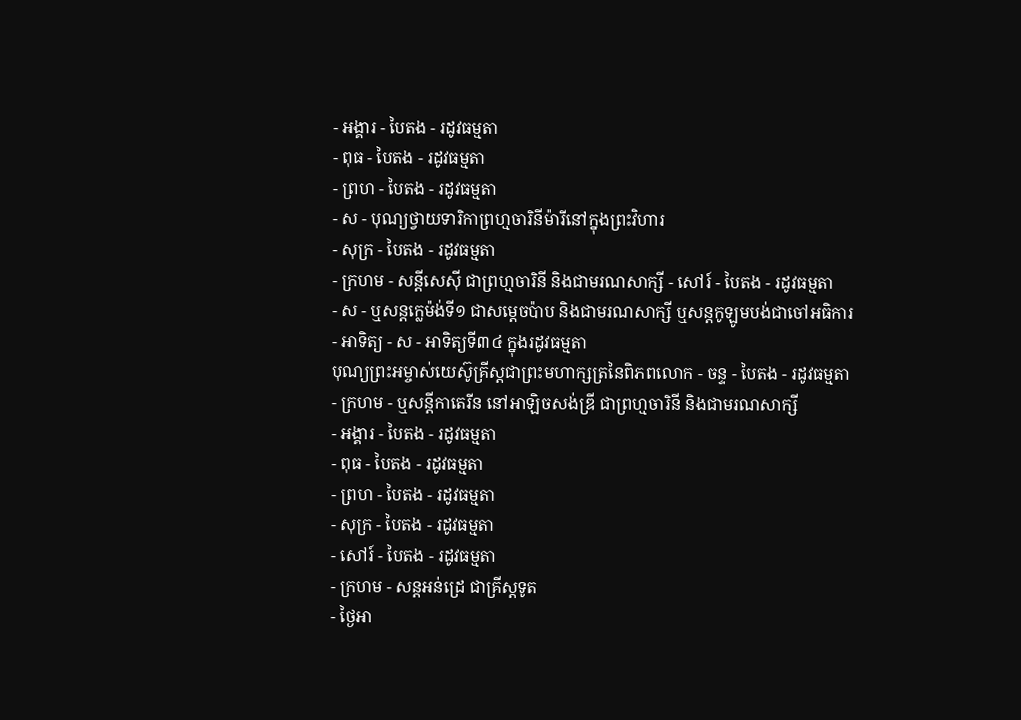- អង្គារ - បៃតង - រដូវធម្មតា
- ពុធ - បៃតង - រដូវធម្មតា
- ព្រហ - បៃតង - រដូវធម្មតា
- ស - បុណ្យថ្វាយទារិកាព្រហ្មចារិនីម៉ារីនៅក្នុងព្រះវិហារ
- សុក្រ - បៃតង - រដូវធម្មតា
- ក្រហម - សន្ដីសេស៊ី ជាព្រហ្មចារិនី និងជាមរណសាក្សី - សៅរ៍ - បៃតង - រដូវធម្មតា
- ស - ឬសន្ដក្លេម៉ង់ទី១ ជាសម្ដេចប៉ាប និងជាមរណសាក្សី ឬសន្ដកូឡូមបង់ជាចៅអធិការ
- អាទិត្យ - ស - អាទិត្យទី៣៤ ក្នុងរដូវធម្មតា
បុណ្យព្រះអម្ចាស់យេស៊ូគ្រីស្ដជាព្រះមហាក្សត្រនៃពិភពលោក - ចន្ទ - បៃតង - រដូវធម្មតា
- ក្រហម - ឬសន្ដីកាតេរីន នៅអាឡិចសង់ឌ្រី ជាព្រហ្មចារិនី និងជាមរណសាក្សី
- អង្គារ - បៃតង - រដូវធម្មតា
- ពុធ - បៃតង - រដូវធម្មតា
- ព្រហ - បៃតង - រដូវធម្មតា
- សុក្រ - បៃតង - រដូវធម្មតា
- សៅរ៍ - បៃតង - រដូវធម្មតា
- ក្រហម - សន្ដអន់ដ្រេ ជាគ្រីស្ដទូត
- ថ្ងៃអា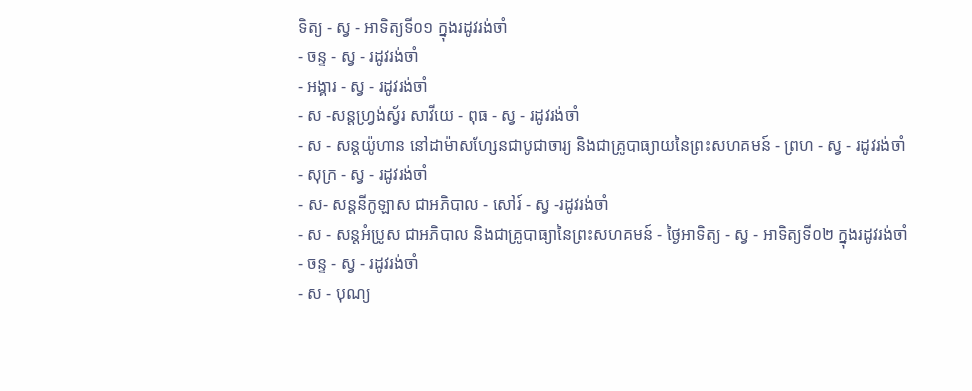ទិត្យ - ស្វ - អាទិត្យទី០១ ក្នុងរដូវរង់ចាំ
- ចន្ទ - ស្វ - រដូវរង់ចាំ
- អង្គារ - ស្វ - រដូវរង់ចាំ
- ស -សន្ដហ្វ្រង់ស្វ័រ សាវីយេ - ពុធ - ស្វ - រដូវរង់ចាំ
- ស - សន្ដយ៉ូហាន នៅដាម៉ាសហ្សែនជាបូជាចារ្យ និងជាគ្រូបាធ្យាយនៃព្រះសហគមន៍ - ព្រហ - ស្វ - រដូវរង់ចាំ
- សុក្រ - ស្វ - រដូវរង់ចាំ
- ស- សន្ដនីកូឡាស ជាអភិបាល - សៅរ៍ - ស្វ -រដូវរង់ចាំ
- ស - សន្ដអំប្រូស ជាអភិបាល និងជាគ្រូបាធ្យានៃព្រះសហគមន៍ - ថ្ងៃអាទិត្យ - ស្វ - អាទិត្យទី០២ ក្នុងរដូវរង់ចាំ
- ចន្ទ - ស្វ - រដូវរង់ចាំ
- ស - បុណ្យ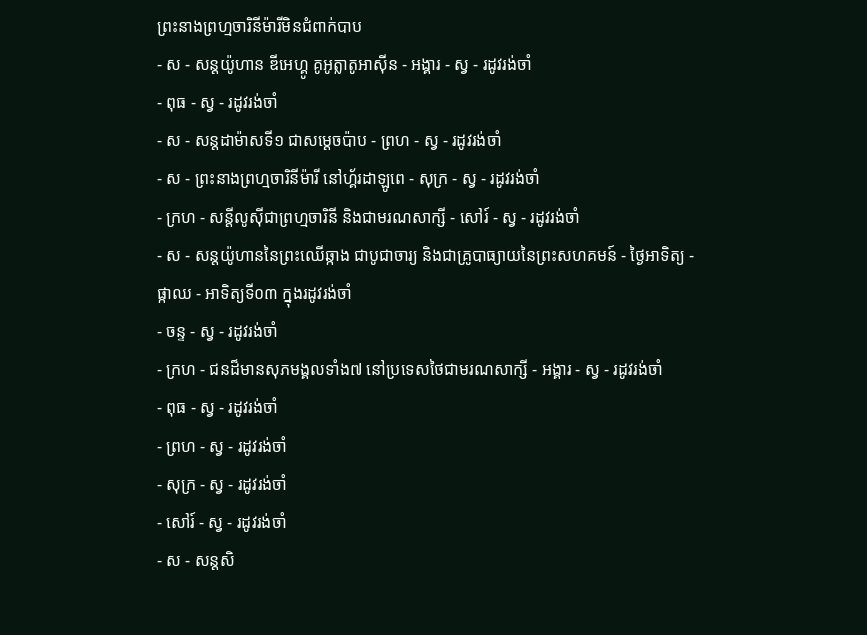ព្រះនាងព្រហ្មចារិនីម៉ារីមិនជំពាក់បាប
- ស - សន្ដយ៉ូហាន ឌីអេហ្គូ គូអូត្លាតូអាស៊ីន - អង្គារ - ស្វ - រដូវរង់ចាំ
- ពុធ - ស្វ - រដូវរង់ចាំ
- ស - សន្ដដាម៉ាសទី១ ជាសម្ដេចប៉ាប - ព្រហ - ស្វ - រដូវរង់ចាំ
- ស - ព្រះនាងព្រហ្មចារិនីម៉ារី នៅហ្គ័រដាឡូពេ - សុក្រ - ស្វ - រដូវរង់ចាំ
- ក្រហ - សន្ដីលូស៊ីជាព្រហ្មចារិនី និងជាមរណសាក្សី - សៅរ៍ - ស្វ - រដូវរង់ចាំ
- ស - សន្ដយ៉ូហាននៃព្រះឈើឆ្កាង ជាបូជាចារ្យ និងជាគ្រូបាធ្យាយនៃព្រះសហគមន៍ - ថ្ងៃអាទិត្យ - ផ្កាឈ - អាទិត្យទី០៣ ក្នុងរដូវរង់ចាំ
- ចន្ទ - ស្វ - រដូវរង់ចាំ
- ក្រហ - ជនដ៏មានសុភមង្គលទាំង៧ នៅប្រទេសថៃជាមរណសាក្សី - អង្គារ - ស្វ - រដូវរង់ចាំ
- ពុធ - ស្វ - រដូវរង់ចាំ
- ព្រហ - ស្វ - រដូវរង់ចាំ
- សុក្រ - ស្វ - រដូវរង់ចាំ
- សៅរ៍ - ស្វ - រដូវរង់ចាំ
- ស - សន្ដសិ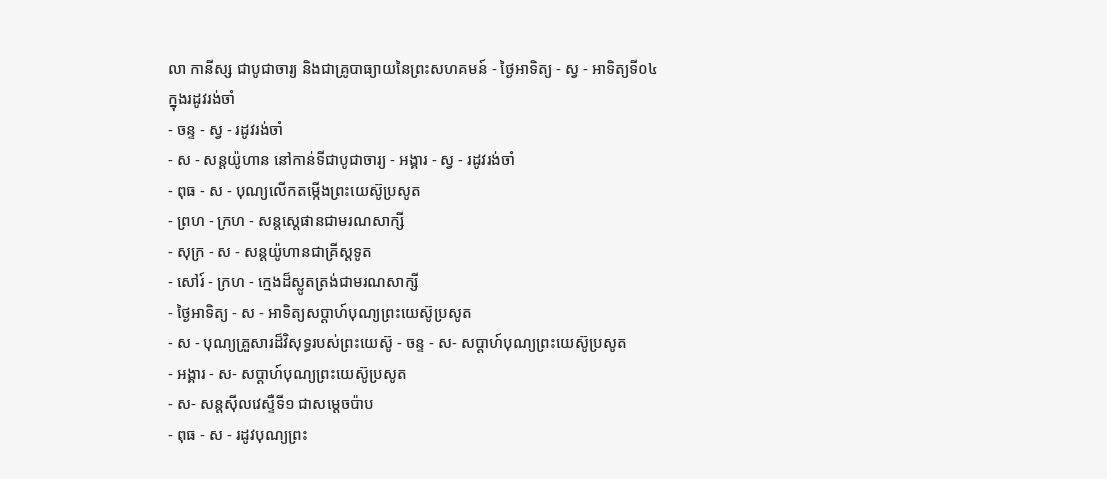លា កានីស្ស ជាបូជាចារ្យ និងជាគ្រូបាធ្យាយនៃព្រះសហគមន៍ - ថ្ងៃអាទិត្យ - ស្វ - អាទិត្យទី០៤ ក្នុងរដូវរង់ចាំ
- ចន្ទ - ស្វ - រដូវរង់ចាំ
- ស - សន្ដយ៉ូហាន នៅកាន់ទីជាបូជាចារ្យ - អង្គារ - ស្វ - រដូវរង់ចាំ
- ពុធ - ស - បុណ្យលើកតម្កើងព្រះយេស៊ូប្រសូត
- ព្រហ - ក្រហ - សន្តស្តេផានជាមរណសាក្សី
- សុក្រ - ស - សន្តយ៉ូហានជាគ្រីស្តទូត
- សៅរ៍ - ក្រហ - ក្មេងដ៏ស្លូតត្រង់ជាមរណសាក្សី
- ថ្ងៃអាទិត្យ - ស - អាទិត្យសប្ដាហ៍បុណ្យព្រះយេស៊ូប្រសូត
- ស - បុណ្យគ្រួសារដ៏វិសុទ្ធរបស់ព្រះយេស៊ូ - ចន្ទ - ស- សប្ដាហ៍បុណ្យព្រះយេស៊ូប្រសូត
- អង្គារ - ស- សប្ដាហ៍បុណ្យព្រះយេស៊ូប្រសូត
- ស- សន្ដស៊ីលវេស្ទឺទី១ ជាសម្ដេចប៉ាប
- ពុធ - ស - រដូវបុណ្យព្រះ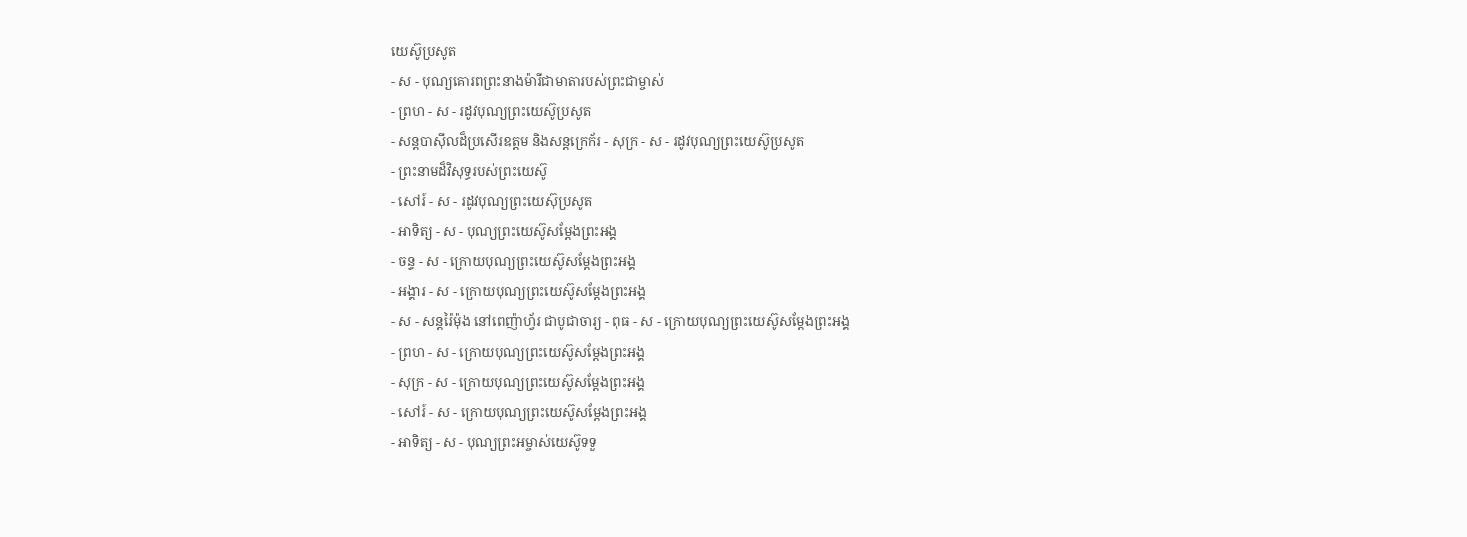យេស៊ូប្រសូត
- ស - បុណ្យគោរពព្រះនាងម៉ារីជាមាតារបស់ព្រះជាម្ចាស់
- ព្រហ - ស - រដូវបុណ្យព្រះយេស៊ូប្រសូត
- សន្ដបាស៊ីលដ៏ប្រសើរឧត្ដម និងសន្ដក្រេក័រ - សុក្រ - ស - រដូវបុណ្យព្រះយេស៊ូប្រសូត
- ព្រះនាមដ៏វិសុទ្ធរបស់ព្រះយេស៊ូ
- សៅរ៍ - ស - រដូវបុណ្យព្រះយេស៊ុប្រសូត
- អាទិត្យ - ស - បុណ្យព្រះយេស៊ូសម្ដែងព្រះអង្គ
- ចន្ទ - ស - ក្រោយបុណ្យព្រះយេស៊ូសម្ដែងព្រះអង្គ
- អង្គារ - ស - ក្រោយបុណ្យព្រះយេស៊ូសម្ដែងព្រះអង្គ
- ស - សន្ដរ៉ៃម៉ុង នៅពេញ៉ាហ្វ័រ ជាបូជាចារ្យ - ពុធ - ស - ក្រោយបុណ្យព្រះយេស៊ូសម្ដែងព្រះអង្គ
- ព្រហ - ស - ក្រោយបុណ្យព្រះយេស៊ូសម្ដែងព្រះអង្គ
- សុក្រ - ស - ក្រោយបុណ្យព្រះយេស៊ូសម្ដែងព្រះអង្គ
- សៅរ៍ - ស - ក្រោយបុណ្យព្រះយេស៊ូសម្ដែងព្រះអង្គ
- អាទិត្យ - ស - បុណ្យព្រះអម្ចាស់យេស៊ូទទួ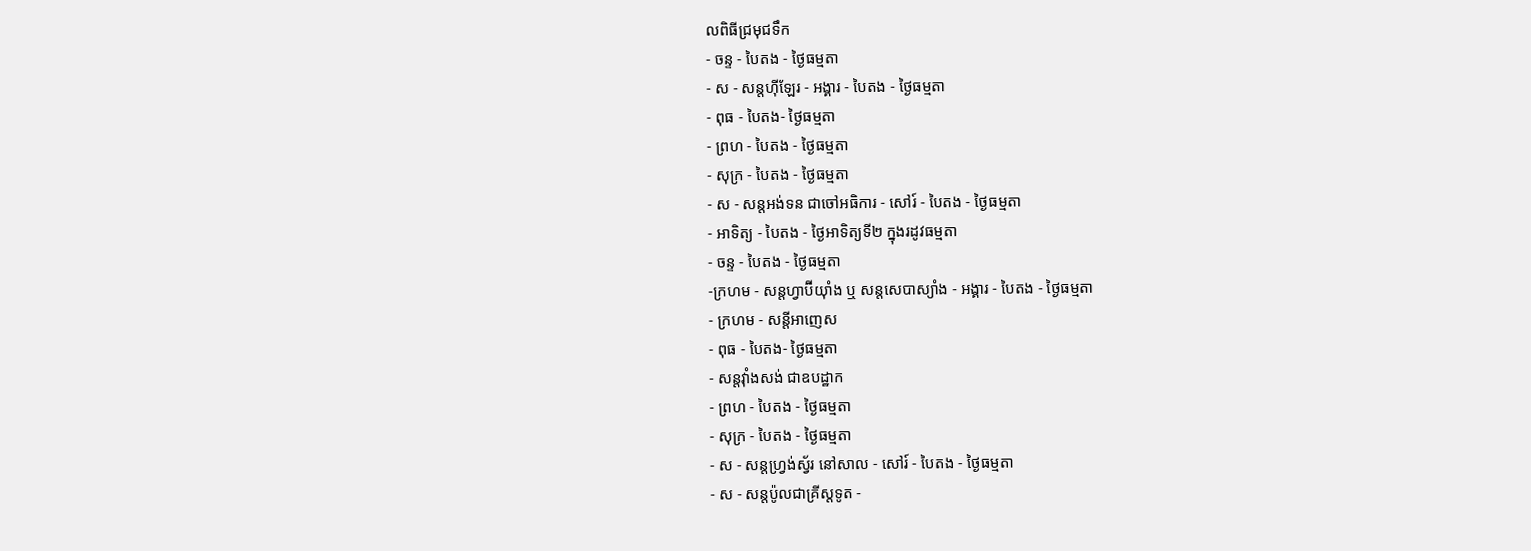លពិធីជ្រមុជទឹក
- ចន្ទ - បៃតង - ថ្ងៃធម្មតា
- ស - សន្ដហ៊ីឡែរ - អង្គារ - បៃតង - ថ្ងៃធម្មតា
- ពុធ - បៃតង- ថ្ងៃធម្មតា
- ព្រហ - បៃតង - ថ្ងៃធម្មតា
- សុក្រ - បៃតង - ថ្ងៃធម្មតា
- ស - សន្ដអង់ទន ជាចៅអធិការ - សៅរ៍ - បៃតង - ថ្ងៃធម្មតា
- អាទិត្យ - បៃតង - ថ្ងៃអាទិត្យទី២ ក្នុងរដូវធម្មតា
- ចន្ទ - បៃតង - ថ្ងៃធម្មតា
-ក្រហម - សន្ដហ្វាប៊ីយ៉ាំង ឬ សន្ដសេបាស្យាំង - អង្គារ - បៃតង - ថ្ងៃធម្មតា
- ក្រហម - សន្ដីអាញេស
- ពុធ - បៃតង- ថ្ងៃធម្មតា
- សន្ដវ៉ាំងសង់ ជាឧបដ្ឋាក
- ព្រហ - បៃតង - ថ្ងៃធម្មតា
- សុក្រ - បៃតង - ថ្ងៃធម្មតា
- ស - សន្ដហ្វ្រង់ស្វ័រ នៅសាល - សៅរ៍ - បៃតង - ថ្ងៃធម្មតា
- ស - សន្ដប៉ូលជាគ្រីស្ដទូត -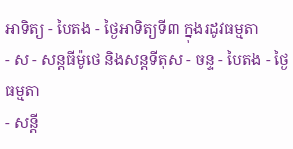អាទិត្យ - បៃតង - ថ្ងៃអាទិត្យទី៣ ក្នុងរដូវធម្មតា
- ស - សន្ដធីម៉ូថេ និងសន្ដទីតុស - ចន្ទ - បៃតង - ថ្ងៃធម្មតា
- សន្ដី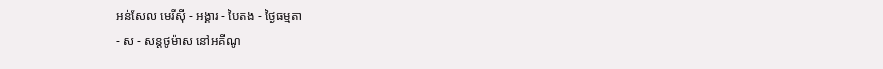អន់សែល មេរីស៊ី - អង្គារ - បៃតង - ថ្ងៃធម្មតា
- ស - សន្ដថូម៉ាស នៅអគីណូ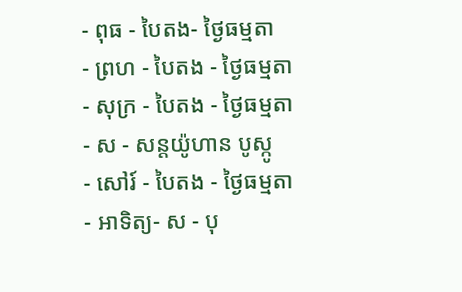- ពុធ - បៃតង- ថ្ងៃធម្មតា
- ព្រហ - បៃតង - ថ្ងៃធម្មតា
- សុក្រ - បៃតង - ថ្ងៃធម្មតា
- ស - សន្ដយ៉ូហាន បូស្កូ
- សៅរ៍ - បៃតង - ថ្ងៃធម្មតា
- អាទិត្យ- ស - បុ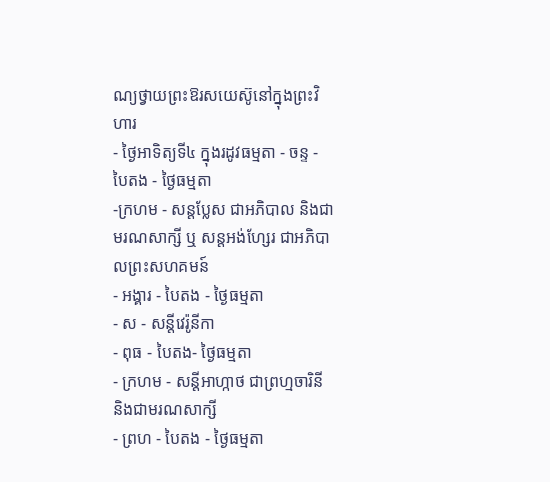ណ្យថ្វាយព្រះឱរសយេស៊ូនៅក្នុងព្រះវិហារ
- ថ្ងៃអាទិត្យទី៤ ក្នុងរដូវធម្មតា - ចន្ទ - បៃតង - ថ្ងៃធម្មតា
-ក្រហម - សន្ដប្លែស ជាអភិបាល និងជាមរណសាក្សី ឬ សន្ដអង់ហ្សែរ ជាអភិបាលព្រះសហគមន៍
- អង្គារ - បៃតង - ថ្ងៃធម្មតា
- ស - សន្ដីវេរ៉ូនីកា
- ពុធ - បៃតង- ថ្ងៃធម្មតា
- ក្រហម - សន្ដីអាហ្កាថ ជាព្រហ្មចារិនី និងជាមរណសាក្សី
- ព្រហ - បៃតង - ថ្ងៃធម្មតា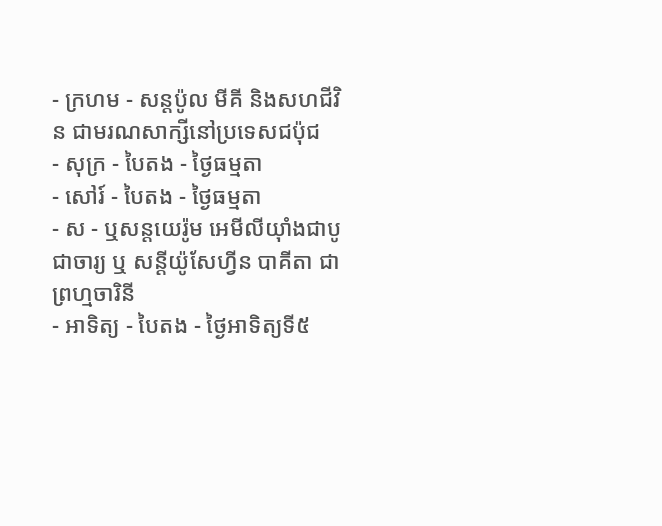- ក្រហម - សន្ដប៉ូល មីគី និងសហជីវិន ជាមរណសាក្សីនៅប្រទេសជប៉ុជ
- សុក្រ - បៃតង - ថ្ងៃធម្មតា
- សៅរ៍ - បៃតង - ថ្ងៃធម្មតា
- ស - ឬសន្ដយេរ៉ូម អេមីលីយ៉ាំងជាបូជាចារ្យ ឬ សន្ដីយ៉ូសែហ្វីន បាគីតា ជាព្រហ្មចារិនី
- អាទិត្យ - បៃតង - ថ្ងៃអាទិត្យទី៥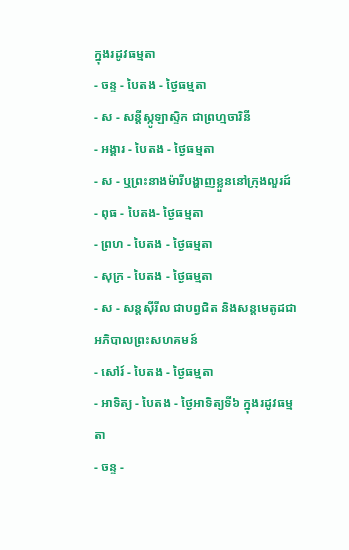ក្នុងរដូវធម្មតា
- ចន្ទ - បៃតង - ថ្ងៃធម្មតា
- ស - សន្ដីស្កូឡាស្ទិក ជាព្រហ្មចារិនី
- អង្គារ - បៃតង - ថ្ងៃធម្មតា
- ស - ឬព្រះនាងម៉ារីបង្ហាញខ្លួននៅក្រុងលួរដ៍
- ពុធ - បៃតង- ថ្ងៃធម្មតា
- ព្រហ - បៃតង - ថ្ងៃធម្មតា
- សុក្រ - បៃតង - ថ្ងៃធម្មតា
- ស - សន្ដស៊ីរីល ជាបព្វជិត និងសន្ដមេតូដជាអភិបាលព្រះសហគមន៍
- សៅរ៍ - បៃតង - ថ្ងៃធម្មតា
- អាទិត្យ - បៃតង - ថ្ងៃអាទិត្យទី៦ ក្នុងរដូវធម្មតា
- ចន្ទ -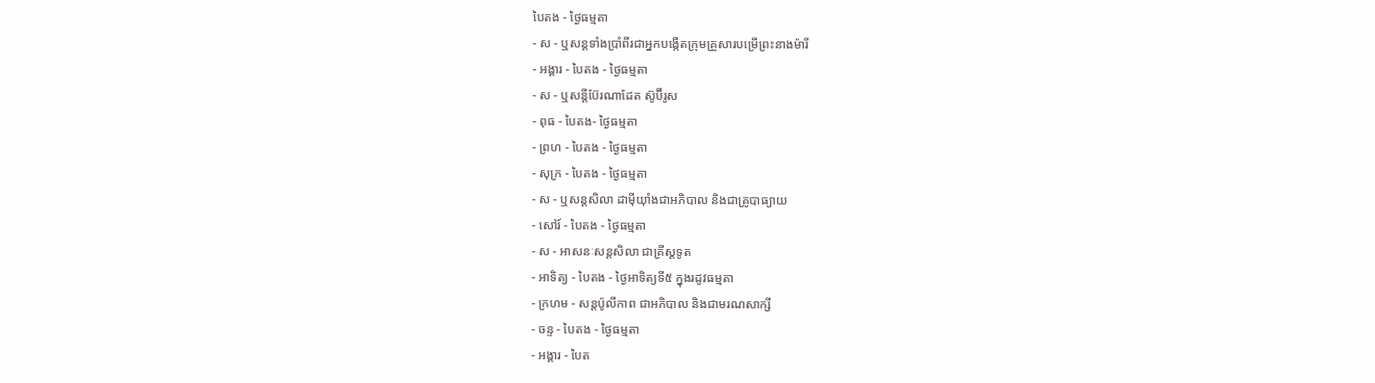បៃតង - ថ្ងៃធម្មតា
- ស - ឬសន្ដទាំងប្រាំពីរជាអ្នកបង្កើតក្រុមគ្រួសារបម្រើព្រះនាងម៉ារី
- អង្គារ - បៃតង - ថ្ងៃធម្មតា
- ស - ឬសន្ដីប៊ែរណាដែត ស៊ូប៊ីរូស
- ពុធ - បៃតង- ថ្ងៃធម្មតា
- ព្រហ - បៃតង - ថ្ងៃធម្មតា
- សុក្រ - បៃតង - ថ្ងៃធម្មតា
- ស - ឬសន្ដសិលា ដាម៉ីយ៉ាំងជាអភិបាល និងជាគ្រូបាធ្យាយ
- សៅរ៍ - បៃតង - ថ្ងៃធម្មតា
- ស - អាសនៈសន្ដសិលា ជាគ្រីស្ដទូត
- អាទិត្យ - បៃតង - ថ្ងៃអាទិត្យទី៥ ក្នុងរដូវធម្មតា
- ក្រហម - សន្ដប៉ូលីកាព ជាអភិបាល និងជាមរណសាក្សី
- ចន្ទ - បៃតង - ថ្ងៃធម្មតា
- អង្គារ - បៃត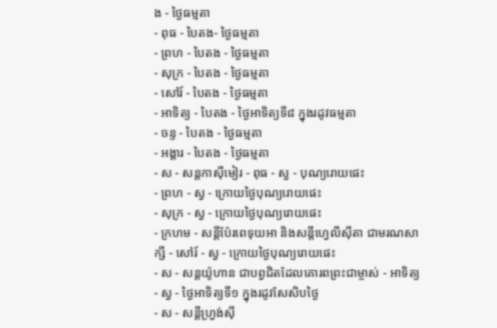ង - ថ្ងៃធម្មតា
- ពុធ - បៃតង- ថ្ងៃធម្មតា
- ព្រហ - បៃតង - ថ្ងៃធម្មតា
- សុក្រ - បៃតង - ថ្ងៃធម្មតា
- សៅរ៍ - បៃតង - ថ្ងៃធម្មតា
- អាទិត្យ - បៃតង - ថ្ងៃអាទិត្យទី៨ ក្នុងរដូវធម្មតា
- ចន្ទ - បៃតង - ថ្ងៃធម្មតា
- អង្គារ - បៃតង - ថ្ងៃធម្មតា
- ស - សន្ដកាស៊ីមៀរ - ពុធ - ស្វ - បុណ្យរោយផេះ
- ព្រហ - ស្វ - ក្រោយថ្ងៃបុណ្យរោយផេះ
- សុក្រ - ស្វ - ក្រោយថ្ងៃបុណ្យរោយផេះ
- ក្រហម - សន្ដីប៉ែរពេទុយអា និងសន្ដីហ្វេលីស៊ីតា ជាមរណសាក្សី - សៅរ៍ - ស្វ - ក្រោយថ្ងៃបុណ្យរោយផេះ
- ស - សន្ដយ៉ូហាន ជាបព្វជិតដែលគោរពព្រះជាម្ចាស់ - អាទិត្យ - ស្វ - ថ្ងៃអាទិត្យទី១ ក្នុងរដូវសែសិបថ្ងៃ
- ស - សន្ដីហ្វ្រង់ស៊ី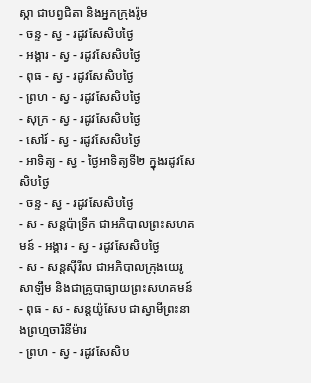ស្កា ជាបព្វជិតា និងអ្នកក្រុងរ៉ូម
- ចន្ទ - ស្វ - រដូវសែសិបថ្ងៃ
- អង្គារ - ស្វ - រដូវសែសិបថ្ងៃ
- ពុធ - ស្វ - រដូវសែសិបថ្ងៃ
- ព្រហ - ស្វ - រដូវសែសិបថ្ងៃ
- សុក្រ - ស្វ - រដូវសែសិបថ្ងៃ
- សៅរ៍ - ស្វ - រដូវសែសិបថ្ងៃ
- អាទិត្យ - ស្វ - ថ្ងៃអាទិត្យទី២ ក្នុងរដូវសែសិបថ្ងៃ
- ចន្ទ - ស្វ - រដូវសែសិបថ្ងៃ
- ស - សន្ដប៉ាទ្រីក ជាអភិបាលព្រះសហគមន៍ - អង្គារ - ស្វ - រដូវសែសិបថ្ងៃ
- ស - សន្ដស៊ីរីល ជាអភិបាលក្រុងយេរូសាឡឹម និងជាគ្រូបាធ្យាយព្រះសហគមន៍ - ពុធ - ស - សន្ដយ៉ូសែប ជាស្វាមីព្រះនាងព្រហ្មចារិនីម៉ារ
- ព្រហ - ស្វ - រដូវសែសិប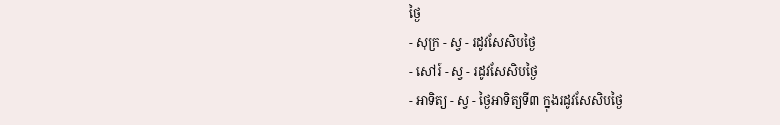ថ្ងៃ
- សុក្រ - ស្វ - រដូវសែសិបថ្ងៃ
- សៅរ៍ - ស្វ - រដូវសែសិបថ្ងៃ
- អាទិត្យ - ស្វ - ថ្ងៃអាទិត្យទី៣ ក្នុងរដូវសែសិបថ្ងៃ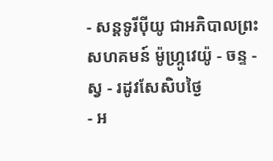- សន្ដទូរីប៉ីយូ ជាអភិបាលព្រះសហគមន៍ ម៉ូហ្ក្រូវេយ៉ូ - ចន្ទ - ស្វ - រដូវសែសិបថ្ងៃ
- អ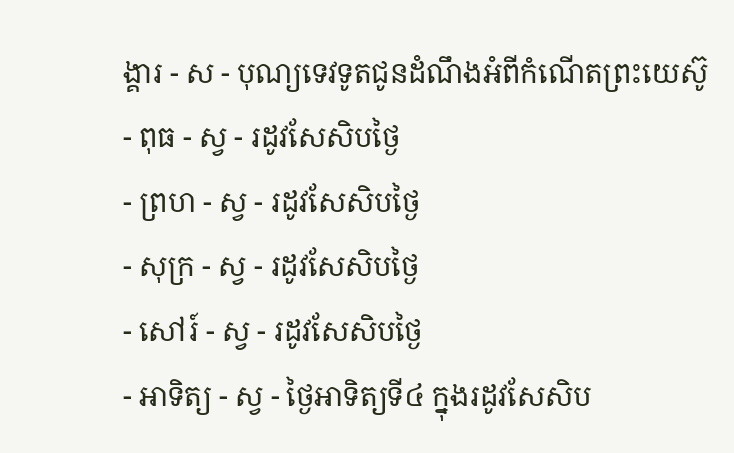ង្គារ - ស - បុណ្យទេវទូតជូនដំណឹងអំពីកំណើតព្រះយេស៊ូ
- ពុធ - ស្វ - រដូវសែសិបថ្ងៃ
- ព្រហ - ស្វ - រដូវសែសិបថ្ងៃ
- សុក្រ - ស្វ - រដូវសែសិបថ្ងៃ
- សៅរ៍ - ស្វ - រដូវសែសិបថ្ងៃ
- អាទិត្យ - ស្វ - ថ្ងៃអាទិត្យទី៤ ក្នុងរដូវសែសិប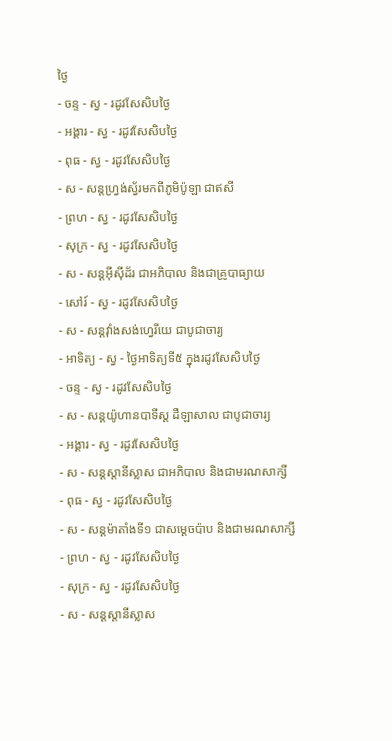ថ្ងៃ
- ចន្ទ - ស្វ - រដូវសែសិបថ្ងៃ
- អង្គារ - ស្វ - រដូវសែសិបថ្ងៃ
- ពុធ - ស្វ - រដូវសែសិបថ្ងៃ
- ស - សន្ដហ្វ្រង់ស្វ័រមកពីភូមិប៉ូឡា ជាឥសី
- ព្រហ - ស្វ - រដូវសែសិបថ្ងៃ
- សុក្រ - ស្វ - រដូវសែសិបថ្ងៃ
- ស - សន្ដអ៊ីស៊ីដ័រ ជាអភិបាល និងជាគ្រូបាធ្យាយ
- សៅរ៍ - ស្វ - រដូវសែសិបថ្ងៃ
- ស - សន្ដវ៉ាំងសង់ហ្វេរីយេ ជាបូជាចារ្យ
- អាទិត្យ - ស្វ - ថ្ងៃអាទិត្យទី៥ ក្នុងរដូវសែសិបថ្ងៃ
- ចន្ទ - ស្វ - រដូវសែសិបថ្ងៃ
- ស - សន្ដយ៉ូហានបាទីស្ដ ដឺឡាសាល ជាបូជាចារ្យ
- អង្គារ - ស្វ - រដូវសែសិបថ្ងៃ
- ស - សន្ដស្ដានីស្លាស ជាអភិបាល និងជាមរណសាក្សី
- ពុធ - ស្វ - រដូវសែសិបថ្ងៃ
- ស - សន្ដម៉ាតាំងទី១ ជាសម្ដេចប៉ាប និងជាមរណសាក្សី
- ព្រហ - ស្វ - រដូវសែសិបថ្ងៃ
- សុក្រ - ស្វ - រដូវសែសិបថ្ងៃ
- ស - សន្ដស្ដានីស្លាស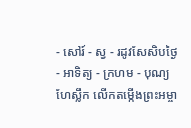- សៅរ៍ - ស្វ - រដូវសែសិបថ្ងៃ
- អាទិត្យ - ក្រហម - បុណ្យហែស្លឹក លើកតម្កើងព្រះអម្ចា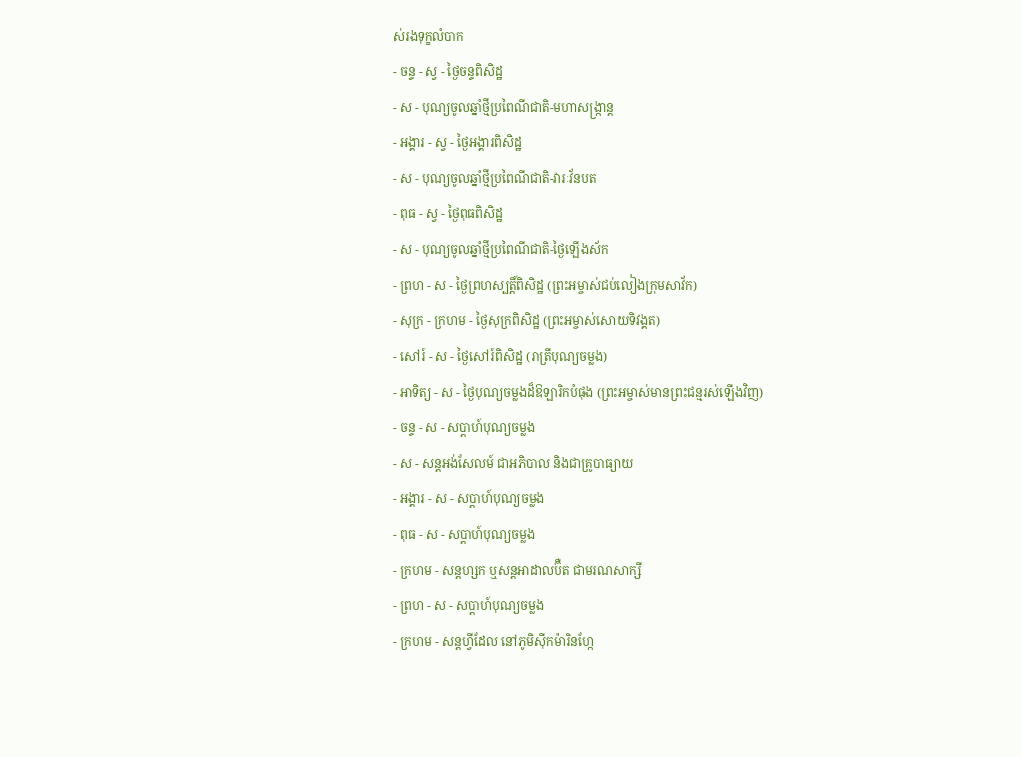ស់រងទុក្ខលំបាក
- ចន្ទ - ស្វ - ថ្ងៃចន្ទពិសិដ្ឋ
- ស - បុណ្យចូលឆ្នាំថ្មីប្រពៃណីជាតិ-មហាសង្រ្កាន្ដ
- អង្គារ - ស្វ - ថ្ងៃអង្គារពិសិដ្ឋ
- ស - បុណ្យចូលឆ្នាំថ្មីប្រពៃណីជាតិ-វារៈវ័នបត
- ពុធ - ស្វ - ថ្ងៃពុធពិសិដ្ឋ
- ស - បុណ្យចូលឆ្នាំថ្មីប្រពៃណីជាតិ-ថ្ងៃឡើងស័ក
- ព្រហ - ស - ថ្ងៃព្រហស្បត្ដិ៍ពិសិដ្ឋ (ព្រះអម្ចាស់ជប់លៀងក្រុមសាវ័ក)
- សុក្រ - ក្រហម - ថ្ងៃសុក្រពិសិដ្ឋ (ព្រះអម្ចាស់សោយទិវង្គត)
- សៅរ៍ - ស - ថ្ងៃសៅរ៍ពិសិដ្ឋ (រាត្រីបុណ្យចម្លង)
- អាទិត្យ - ស - ថ្ងៃបុណ្យចម្លងដ៏ឱឡារិកបំផុង (ព្រះអម្ចាស់មានព្រះជន្មរស់ឡើងវិញ)
- ចន្ទ - ស - សប្ដាហ៍បុណ្យចម្លង
- ស - សន្ដអង់សែលម៍ ជាអភិបាល និងជាគ្រូបាធ្យាយ
- អង្គារ - ស - សប្ដាហ៍បុណ្យចម្លង
- ពុធ - ស - សប្ដាហ៍បុណ្យចម្លង
- ក្រហម - សន្ដហ្សក ឬសន្ដអាដាលប៊ឺត ជាមរណសាក្សី
- ព្រហ - ស - សប្ដាហ៍បុណ្យចម្លង
- ក្រហម - សន្ដហ្វីដែល នៅភូមិស៊ីកម៉ារិនហ្កែ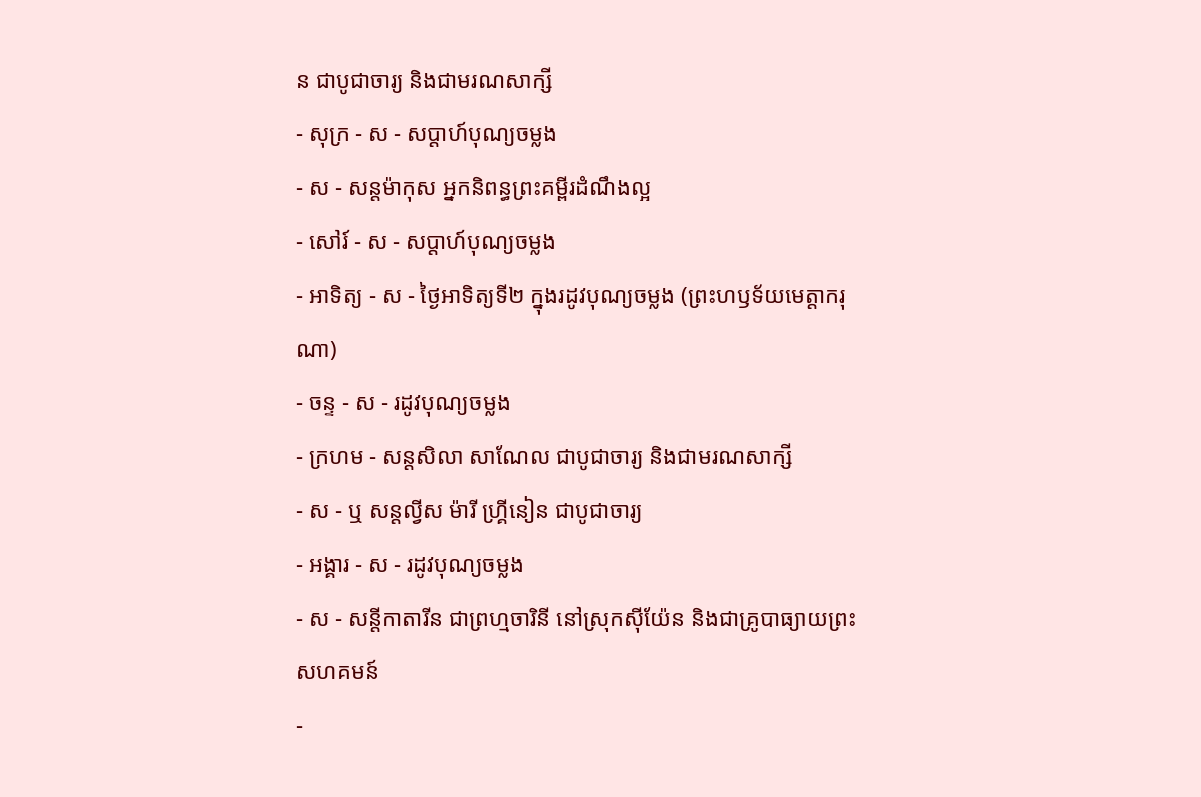ន ជាបូជាចារ្យ និងជាមរណសាក្សី
- សុក្រ - ស - សប្ដាហ៍បុណ្យចម្លង
- ស - សន្ដម៉ាកុស អ្នកនិពន្ធព្រះគម្ពីរដំណឹងល្អ
- សៅរ៍ - ស - សប្ដាហ៍បុណ្យចម្លង
- អាទិត្យ - ស - ថ្ងៃអាទិត្យទី២ ក្នុងរដូវបុណ្យចម្លង (ព្រះហឫទ័យមេត្ដាករុណា)
- ចន្ទ - ស - រដូវបុណ្យចម្លង
- ក្រហម - សន្ដសិលា សាណែល ជាបូជាចារ្យ និងជាមរណសាក្សី
- ស - ឬ សន្ដល្វីស ម៉ារី ហ្គ្រីនៀន ជាបូជាចារ្យ
- អង្គារ - ស - រដូវបុណ្យចម្លង
- ស - សន្ដីកាតារីន ជាព្រហ្មចារិនី នៅស្រុកស៊ីយ៉ែន និងជាគ្រូបាធ្យាយព្រះសហគមន៍
-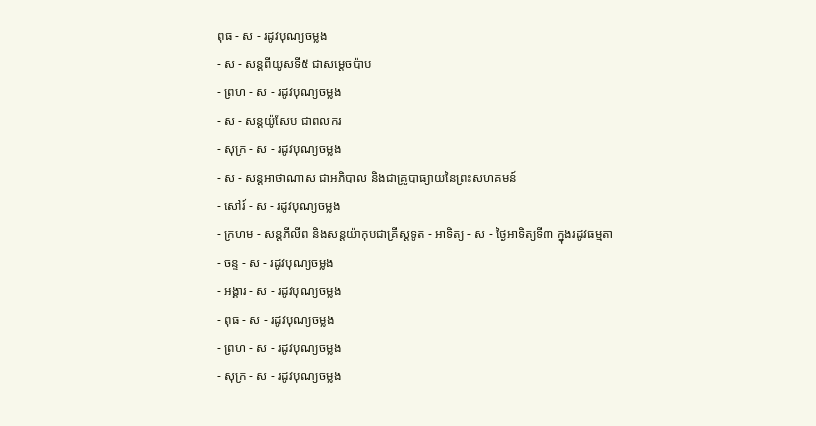ពុធ - ស - រដូវបុណ្យចម្លង
- ស - សន្ដពីយូសទី៥ ជាសម្ដេចប៉ាប
- ព្រហ - ស - រដូវបុណ្យចម្លង
- ស - សន្ដយ៉ូសែប ជាពលករ
- សុក្រ - ស - រដូវបុណ្យចម្លង
- ស - សន្ដអាថាណាស ជាអភិបាល និងជាគ្រូបាធ្យាយនៃព្រះសហគមន៍
- សៅរ៍ - ស - រដូវបុណ្យចម្លង
- ក្រហម - សន្ដភីលីព និងសន្ដយ៉ាកុបជាគ្រីស្ដទូត - អាទិត្យ - ស - ថ្ងៃអាទិត្យទី៣ ក្នុងរដូវធម្មតា
- ចន្ទ - ស - រដូវបុណ្យចម្លង
- អង្គារ - ស - រដូវបុណ្យចម្លង
- ពុធ - ស - រដូវបុណ្យចម្លង
- ព្រហ - ស - រដូវបុណ្យចម្លង
- សុក្រ - ស - រដូវបុណ្យចម្លង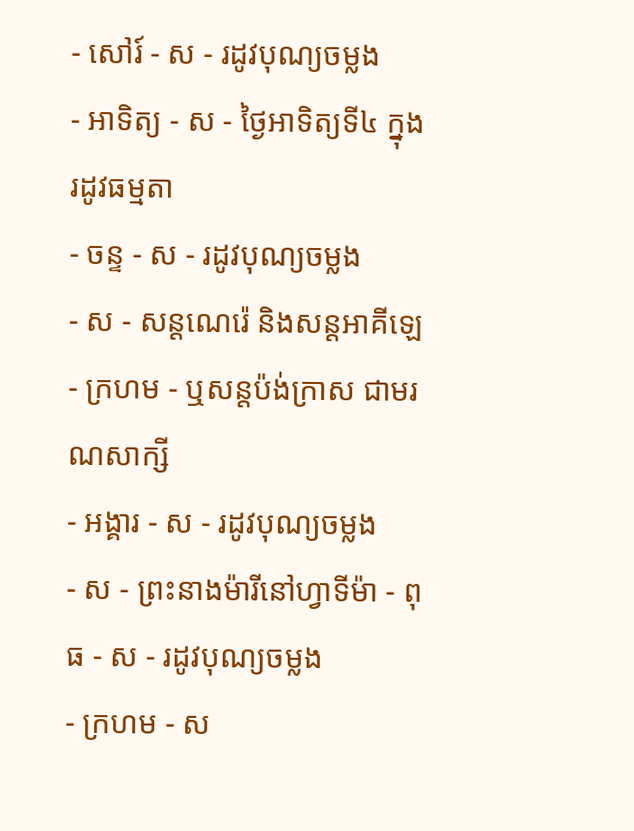- សៅរ៍ - ស - រដូវបុណ្យចម្លង
- អាទិត្យ - ស - ថ្ងៃអាទិត្យទី៤ ក្នុងរដូវធម្មតា
- ចន្ទ - ស - រដូវបុណ្យចម្លង
- ស - សន្ដណេរ៉េ និងសន្ដអាគីឡេ
- ក្រហម - ឬសន្ដប៉ង់ក្រាស ជាមរណសាក្សី
- អង្គារ - ស - រដូវបុណ្យចម្លង
- ស - ព្រះនាងម៉ារីនៅហ្វាទីម៉ា - ពុធ - ស - រដូវបុណ្យចម្លង
- ក្រហម - ស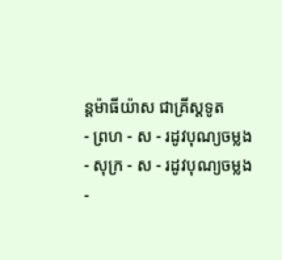ន្ដម៉ាធីយ៉ាស ជាគ្រីស្ដទូត
- ព្រហ - ស - រដូវបុណ្យចម្លង
- សុក្រ - ស - រដូវបុណ្យចម្លង
-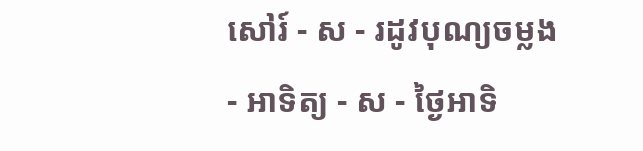សៅរ៍ - ស - រដូវបុណ្យចម្លង
- អាទិត្យ - ស - ថ្ងៃអាទិ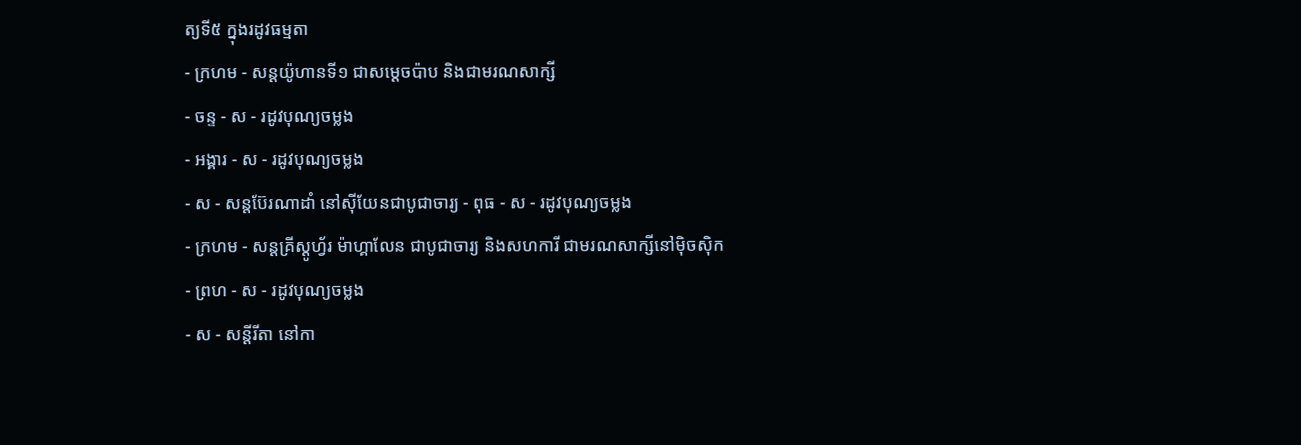ត្យទី៥ ក្នុងរដូវធម្មតា
- ក្រហម - សន្ដយ៉ូហានទី១ ជាសម្ដេចប៉ាប និងជាមរណសាក្សី
- ចន្ទ - ស - រដូវបុណ្យចម្លង
- អង្គារ - ស - រដូវបុណ្យចម្លង
- ស - សន្ដប៊ែរណាដាំ នៅស៊ីយែនជាបូជាចារ្យ - ពុធ - ស - រដូវបុណ្យចម្លង
- ក្រហម - សន្ដគ្រីស្ដូហ្វ័រ ម៉ាហ្គាលែន ជាបូជាចារ្យ និងសហការី ជាមរណសាក្សីនៅម៉ិចស៊ិក
- ព្រហ - ស - រដូវបុណ្យចម្លង
- ស - សន្ដីរីតា នៅកា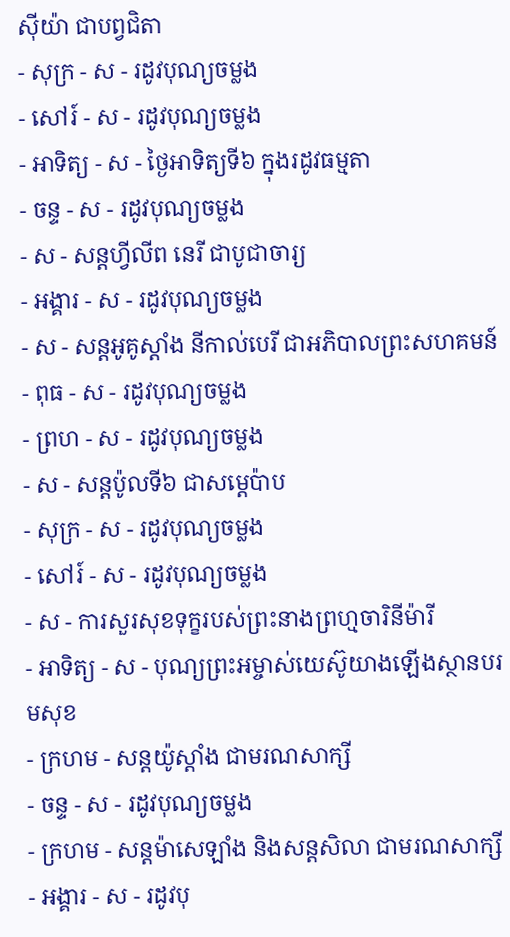ស៊ីយ៉ា ជាបព្វជិតា
- សុក្រ - ស - រដូវបុណ្យចម្លង
- សៅរ៍ - ស - រដូវបុណ្យចម្លង
- អាទិត្យ - ស - ថ្ងៃអាទិត្យទី៦ ក្នុងរដូវធម្មតា
- ចន្ទ - ស - រដូវបុណ្យចម្លង
- ស - សន្ដហ្វីលីព នេរី ជាបូជាចារ្យ
- អង្គារ - ស - រដូវបុណ្យចម្លង
- ស - សន្ដអូគូស្ដាំង នីកាល់បេរី ជាអភិបាលព្រះសហគមន៍
- ពុធ - ស - រដូវបុណ្យចម្លង
- ព្រហ - ស - រដូវបុណ្យចម្លង
- ស - សន្ដប៉ូលទី៦ ជាសម្ដេប៉ាប
- សុក្រ - ស - រដូវបុណ្យចម្លង
- សៅរ៍ - ស - រដូវបុណ្យចម្លង
- ស - ការសួរសុខទុក្ខរបស់ព្រះនាងព្រហ្មចារិនីម៉ារី
- អាទិត្យ - ស - បុណ្យព្រះអម្ចាស់យេស៊ូយាងឡើងស្ថានបរមសុខ
- ក្រហម - សន្ដយ៉ូស្ដាំង ជាមរណសាក្សី
- ចន្ទ - ស - រដូវបុណ្យចម្លង
- ក្រហម - សន្ដម៉ាសេឡាំង និងសន្ដសិលា ជាមរណសាក្សី
- អង្គារ - ស - រដូវបុ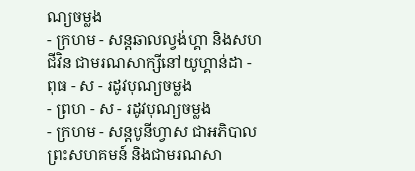ណ្យចម្លង
- ក្រហម - សន្ដឆាលល្វង់ហ្គា និងសហជីវិន ជាមរណសាក្សីនៅយូហ្គាន់ដា - ពុធ - ស - រដូវបុណ្យចម្លង
- ព្រហ - ស - រដូវបុណ្យចម្លង
- ក្រហម - សន្ដបូនីហ្វាស ជាអភិបាលព្រះសហគមន៍ និងជាមរណសា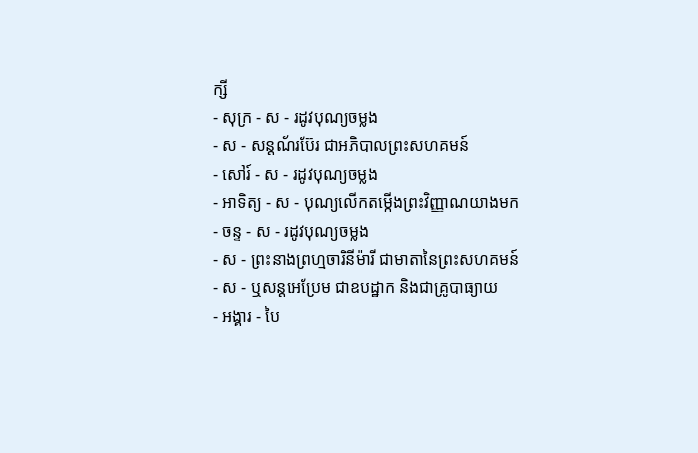ក្សី
- សុក្រ - ស - រដូវបុណ្យចម្លង
- ស - សន្ដណ័រប៊ែរ ជាអភិបាលព្រះសហគមន៍
- សៅរ៍ - ស - រដូវបុណ្យចម្លង
- អាទិត្យ - ស - បុណ្យលើកតម្កើងព្រះវិញ្ញាណយាងមក
- ចន្ទ - ស - រដូវបុណ្យចម្លង
- ស - ព្រះនាងព្រហ្មចារិនីម៉ារី ជាមាតានៃព្រះសហគមន៍
- ស - ឬសន្ដអេប្រែម ជាឧបដ្ឋាក និងជាគ្រូបាធ្យាយ
- អង្គារ - បៃ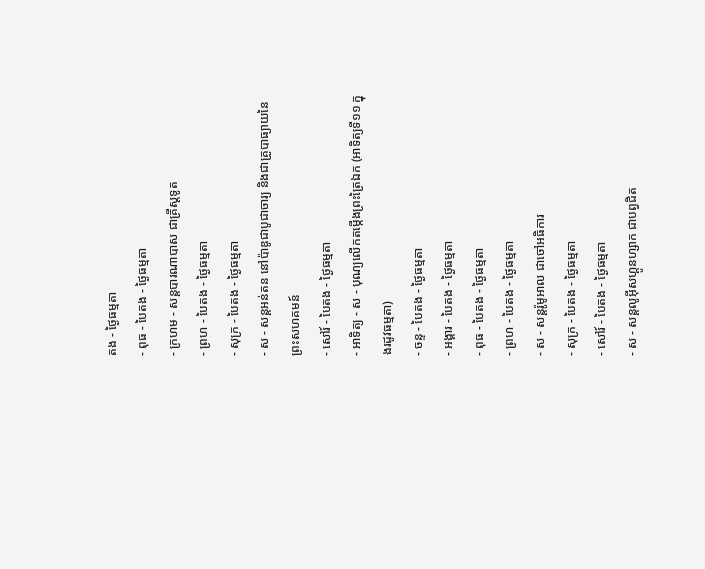តង - ថ្ងៃធម្មតា
- ពុធ - បៃតង - ថ្ងៃធម្មតា
- ក្រហម - សន្ដបារណាបាស ជាគ្រីស្ដទូត
- ព្រហ - បៃតង - ថ្ងៃធម្មតា
- សុក្រ - បៃតង - ថ្ងៃធម្មតា
- ស - សន្ដអន់តន នៅប៉ាឌូជាបូជាចារ្យ និងជាគ្រូបាធ្យាយនៃព្រះសហគមន៍
- សៅរ៍ - បៃតង - ថ្ងៃធម្មតា
- អាទិត្យ - ស - បុណ្យលើកតម្កើងព្រះត្រៃឯក (អាទិត្យទី១១ ក្នុងរដូវធម្មតា)
- ចន្ទ - បៃតង - ថ្ងៃធម្មតា
- អង្គារ - បៃតង - ថ្ងៃធម្មតា
- ពុធ - បៃតង - ថ្ងៃធម្មតា
- ព្រហ - បៃតង - ថ្ងៃធម្មតា
- ស - សន្ដរ៉ូមូអាល ជាចៅអធិការ
- សុក្រ - បៃតង - ថ្ងៃធម្មតា
- សៅរ៍ - បៃតង - ថ្ងៃធម្មតា
- ស - សន្ដលូអ៊ីសហ្គូនហ្សាក ជាបព្វជិត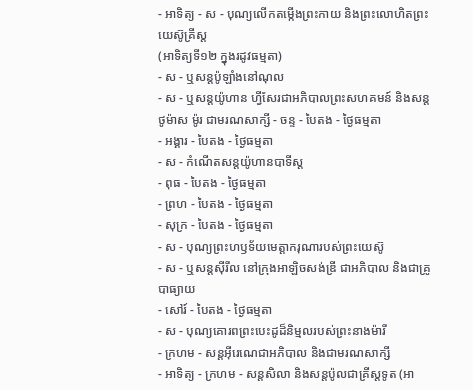- អាទិត្យ - ស - បុណ្យលើកតម្កើងព្រះកាយ និងព្រះលោហិតព្រះយេស៊ូគ្រីស្ដ
(អាទិត្យទី១២ ក្នុងរដូវធម្មតា)
- ស - ឬសន្ដប៉ូឡាំងនៅណុល
- ស - ឬសន្ដយ៉ូហាន ហ្វីសែរជាអភិបាលព្រះសហគមន៍ និងសន្ដថូម៉ាស ម៉ូរ ជាមរណសាក្សី - ចន្ទ - បៃតង - ថ្ងៃធម្មតា
- អង្គារ - បៃតង - ថ្ងៃធម្មតា
- ស - កំណើតសន្ដយ៉ូហានបាទីស្ដ
- ពុធ - បៃតង - ថ្ងៃធម្មតា
- ព្រហ - បៃតង - ថ្ងៃធម្មតា
- សុក្រ - បៃតង - ថ្ងៃធម្មតា
- ស - បុណ្យព្រះហឫទ័យមេត្ដាករុណារបស់ព្រះយេស៊ូ
- ស - ឬសន្ដស៊ីរីល នៅក្រុងអាឡិចសង់ឌ្រី ជាអភិបាល និងជាគ្រូបាធ្យាយ
- សៅរ៍ - បៃតង - ថ្ងៃធម្មតា
- ស - បុណ្យគោរពព្រះបេះដូដ៏និម្មលរបស់ព្រះនាងម៉ារី
- ក្រហម - សន្ដអ៊ីរេណេជាអភិបាល និងជាមរណសាក្សី
- អាទិត្យ - ក្រហម - សន្ដសិលា និងសន្ដប៉ូលជាគ្រីស្ដទូត (អា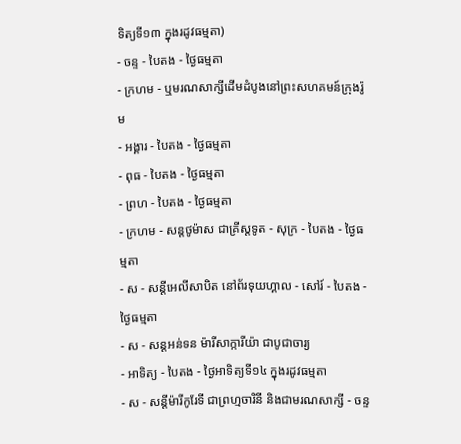ទិត្យទី១៣ ក្នុងរដូវធម្មតា)
- ចន្ទ - បៃតង - ថ្ងៃធម្មតា
- ក្រហម - ឬមរណសាក្សីដើមដំបូងនៅព្រះសហគមន៍ក្រុងរ៉ូម
- អង្គារ - បៃតង - ថ្ងៃធម្មតា
- ពុធ - បៃតង - ថ្ងៃធម្មតា
- ព្រហ - បៃតង - ថ្ងៃធម្មតា
- ក្រហម - សន្ដថូម៉ាស ជាគ្រីស្ដទូត - សុក្រ - បៃតង - ថ្ងៃធម្មតា
- ស - សន្ដីអេលីសាបិត នៅព័រទុយហ្គាល - សៅរ៍ - បៃតង - ថ្ងៃធម្មតា
- ស - សន្ដអន់ទន ម៉ារីសាក្ការីយ៉ា ជាបូជាចារ្យ
- អាទិត្យ - បៃតង - ថ្ងៃអាទិត្យទី១៤ ក្នុងរដូវធម្មតា
- ស - សន្ដីម៉ារីកូរែទី ជាព្រហ្មចារិនី និងជាមរណសាក្សី - ចន្ទ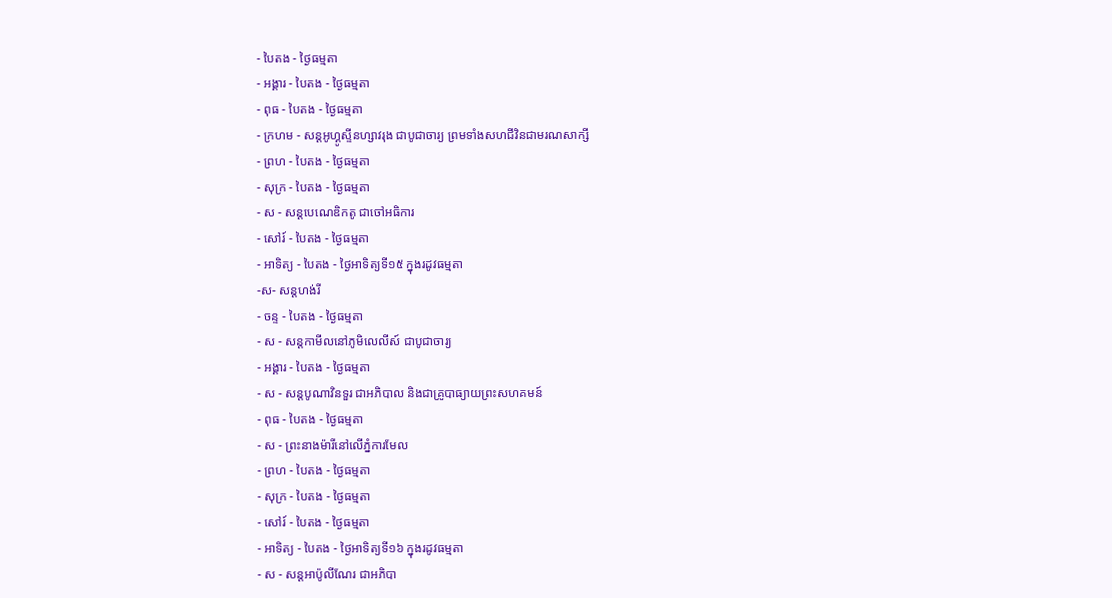- បៃតង - ថ្ងៃធម្មតា
- អង្គារ - បៃតង - ថ្ងៃធម្មតា
- ពុធ - បៃតង - ថ្ងៃធម្មតា
- ក្រហម - សន្ដអូហ្គូស្ទីនហ្សាវរុង ជាបូជាចារ្យ ព្រមទាំងសហជីវិនជាមរណសាក្សី
- ព្រហ - បៃតង - ថ្ងៃធម្មតា
- សុក្រ - បៃតង - ថ្ងៃធម្មតា
- ស - សន្ដបេណេឌិកតូ ជាចៅអធិការ
- សៅរ៍ - បៃតង - ថ្ងៃធម្មតា
- អាទិត្យ - បៃតង - ថ្ងៃអាទិត្យទី១៥ ក្នុងរដូវធម្មតា
-ស- សន្ដហង់រី
- ចន្ទ - បៃតង - ថ្ងៃធម្មតា
- ស - សន្ដកាមីលនៅភូមិលេលីស៍ ជាបូជាចារ្យ
- អង្គារ - បៃតង - ថ្ងៃធម្មតា
- ស - សន្ដបូណាវិនទួរ ជាអភិបាល និងជាគ្រូបាធ្យាយព្រះសហគមន៍
- ពុធ - បៃតង - ថ្ងៃធម្មតា
- ស - ព្រះនាងម៉ារីនៅលើភ្នំការមែល
- ព្រហ - បៃតង - ថ្ងៃធម្មតា
- សុក្រ - បៃតង - ថ្ងៃធម្មតា
- សៅរ៍ - បៃតង - ថ្ងៃធម្មតា
- អាទិត្យ - បៃតង - ថ្ងៃអាទិត្យទី១៦ ក្នុងរដូវធម្មតា
- ស - សន្ដអាប៉ូលីណែរ ជាអភិបា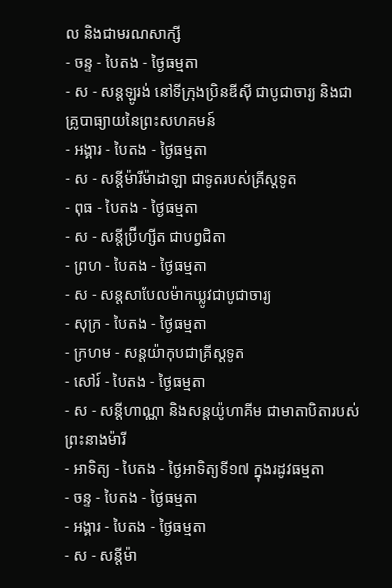ល និងជាមរណសាក្សី
- ចន្ទ - បៃតង - ថ្ងៃធម្មតា
- ស - សន្ដឡូរង់ នៅទីក្រុងប្រិនឌីស៊ី ជាបូជាចារ្យ និងជាគ្រូបាធ្យាយនៃព្រះសហគមន៍
- អង្គារ - បៃតង - ថ្ងៃធម្មតា
- ស - សន្ដីម៉ារីម៉ាដាឡា ជាទូតរបស់គ្រីស្ដទូត
- ពុធ - បៃតង - ថ្ងៃធម្មតា
- ស - សន្ដីប្រ៊ីហ្សីត ជាបព្វជិតា
- ព្រហ - បៃតង - ថ្ងៃធម្មតា
- ស - សន្ដសាបែលម៉ាកឃ្លូវជាបូជាចារ្យ
- សុក្រ - បៃតង - ថ្ងៃធម្មតា
- ក្រហម - សន្ដយ៉ាកុបជាគ្រីស្ដទូត
- សៅរ៍ - បៃតង - ថ្ងៃធម្មតា
- ស - សន្ដីហាណ្ណា និងសន្ដយ៉ូហាគីម ជាមាតាបិតារបស់ព្រះនាងម៉ារី
- អាទិត្យ - បៃតង - ថ្ងៃអាទិត្យទី១៧ ក្នុងរដូវធម្មតា
- ចន្ទ - បៃតង - ថ្ងៃធម្មតា
- អង្គារ - បៃតង - ថ្ងៃធម្មតា
- ស - សន្ដីម៉ា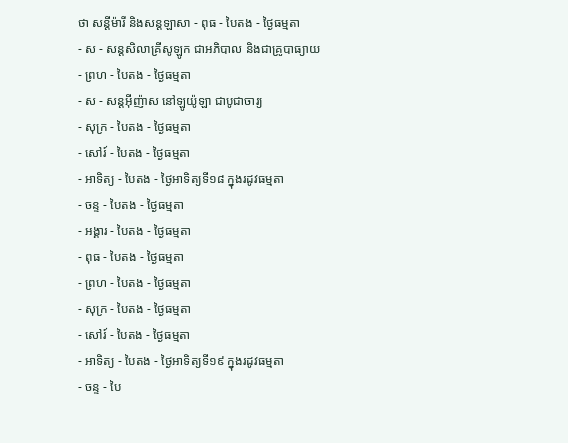ថា សន្ដីម៉ារី និងសន្ដឡាសា - ពុធ - បៃតង - ថ្ងៃធម្មតា
- ស - សន្ដសិលាគ្រីសូឡូក ជាអភិបាល និងជាគ្រូបាធ្យាយ
- ព្រហ - បៃតង - ថ្ងៃធម្មតា
- ស - សន្ដអ៊ីញ៉ាស នៅឡូយ៉ូឡា ជាបូជាចារ្យ
- សុក្រ - បៃតង - ថ្ងៃធម្មតា
- សៅរ៍ - បៃតង - ថ្ងៃធម្មតា
- អាទិត្យ - បៃតង - ថ្ងៃអាទិត្យទី១៨ ក្នុងរដូវធម្មតា
- ចន្ទ - បៃតង - ថ្ងៃធម្មតា
- អង្គារ - បៃតង - ថ្ងៃធម្មតា
- ពុធ - បៃតង - ថ្ងៃធម្មតា
- ព្រហ - បៃតង - ថ្ងៃធម្មតា
- សុក្រ - បៃតង - ថ្ងៃធម្មតា
- សៅរ៍ - បៃតង - ថ្ងៃធម្មតា
- អាទិត្យ - បៃតង - ថ្ងៃអាទិត្យទី១៩ ក្នុងរដូវធម្មតា
- ចន្ទ - បៃ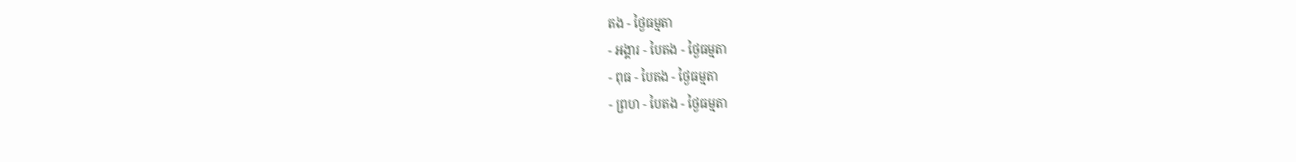តង - ថ្ងៃធម្មតា
- អង្គារ - បៃតង - ថ្ងៃធម្មតា
- ពុធ - បៃតង - ថ្ងៃធម្មតា
- ព្រហ - បៃតង - ថ្ងៃធម្មតា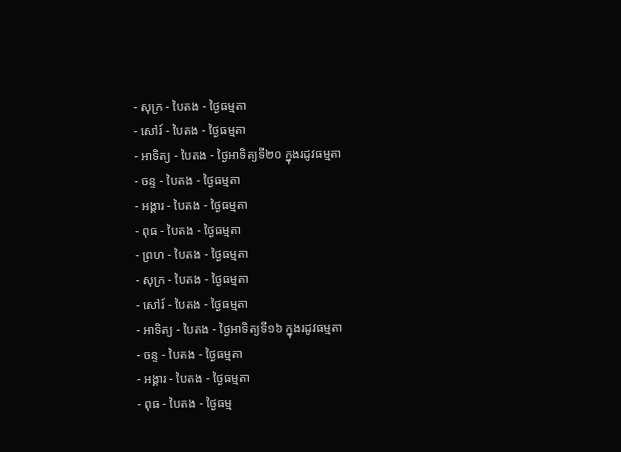- សុក្រ - បៃតង - ថ្ងៃធម្មតា
- សៅរ៍ - បៃតង - ថ្ងៃធម្មតា
- អាទិត្យ - បៃតង - ថ្ងៃអាទិត្យទី២០ ក្នុងរដូវធម្មតា
- ចន្ទ - បៃតង - ថ្ងៃធម្មតា
- អង្គារ - បៃតង - ថ្ងៃធម្មតា
- ពុធ - បៃតង - ថ្ងៃធម្មតា
- ព្រហ - បៃតង - ថ្ងៃធម្មតា
- សុក្រ - បៃតង - ថ្ងៃធម្មតា
- សៅរ៍ - បៃតង - ថ្ងៃធម្មតា
- អាទិត្យ - បៃតង - ថ្ងៃអាទិត្យទី១៦ ក្នុងរដូវធម្មតា
- ចន្ទ - បៃតង - ថ្ងៃធម្មតា
- អង្គារ - បៃតង - ថ្ងៃធម្មតា
- ពុធ - បៃតង - ថ្ងៃធម្ម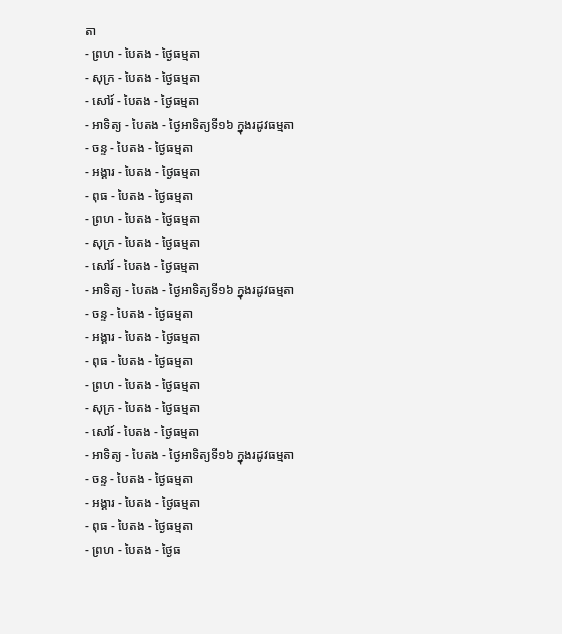តា
- ព្រហ - បៃតង - ថ្ងៃធម្មតា
- សុក្រ - បៃតង - ថ្ងៃធម្មតា
- សៅរ៍ - បៃតង - ថ្ងៃធម្មតា
- អាទិត្យ - បៃតង - ថ្ងៃអាទិត្យទី១៦ ក្នុងរដូវធម្មតា
- ចន្ទ - បៃតង - ថ្ងៃធម្មតា
- អង្គារ - បៃតង - ថ្ងៃធម្មតា
- ពុធ - បៃតង - ថ្ងៃធម្មតា
- ព្រហ - បៃតង - ថ្ងៃធម្មតា
- សុក្រ - បៃតង - ថ្ងៃធម្មតា
- សៅរ៍ - បៃតង - ថ្ងៃធម្មតា
- អាទិត្យ - បៃតង - ថ្ងៃអាទិត្យទី១៦ ក្នុងរដូវធម្មតា
- ចន្ទ - បៃតង - ថ្ងៃធម្មតា
- អង្គារ - បៃតង - ថ្ងៃធម្មតា
- ពុធ - បៃតង - ថ្ងៃធម្មតា
- ព្រហ - បៃតង - ថ្ងៃធម្មតា
- សុក្រ - បៃតង - ថ្ងៃធម្មតា
- សៅរ៍ - បៃតង - ថ្ងៃធម្មតា
- អាទិត្យ - បៃតង - ថ្ងៃអាទិត្យទី១៦ ក្នុងរដូវធម្មតា
- ចន្ទ - បៃតង - ថ្ងៃធម្មតា
- អង្គារ - បៃតង - ថ្ងៃធម្មតា
- ពុធ - បៃតង - ថ្ងៃធម្មតា
- ព្រហ - បៃតង - ថ្ងៃធ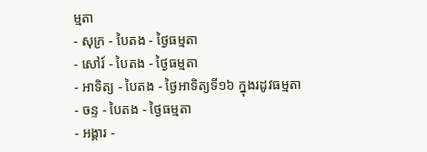ម្មតា
- សុក្រ - បៃតង - ថ្ងៃធម្មតា
- សៅរ៍ - បៃតង - ថ្ងៃធម្មតា
- អាទិត្យ - បៃតង - ថ្ងៃអាទិត្យទី១៦ ក្នុងរដូវធម្មតា
- ចន្ទ - បៃតង - ថ្ងៃធម្មតា
- អង្គារ -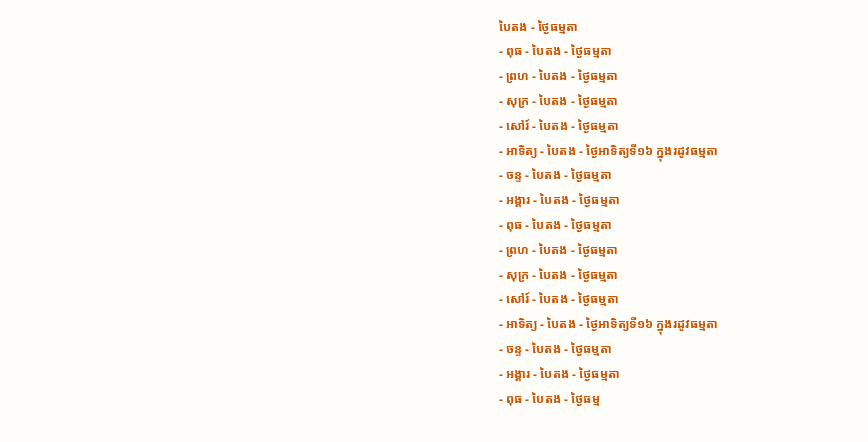បៃតង - ថ្ងៃធម្មតា
- ពុធ - បៃតង - ថ្ងៃធម្មតា
- ព្រហ - បៃតង - ថ្ងៃធម្មតា
- សុក្រ - បៃតង - ថ្ងៃធម្មតា
- សៅរ៍ - បៃតង - ថ្ងៃធម្មតា
- អាទិត្យ - បៃតង - ថ្ងៃអាទិត្យទី១៦ ក្នុងរដូវធម្មតា
- ចន្ទ - បៃតង - ថ្ងៃធម្មតា
- អង្គារ - បៃតង - ថ្ងៃធម្មតា
- ពុធ - បៃតង - ថ្ងៃធម្មតា
- ព្រហ - បៃតង - ថ្ងៃធម្មតា
- សុក្រ - បៃតង - ថ្ងៃធម្មតា
- សៅរ៍ - បៃតង - ថ្ងៃធម្មតា
- អាទិត្យ - បៃតង - ថ្ងៃអាទិត្យទី១៦ ក្នុងរដូវធម្មតា
- ចន្ទ - បៃតង - ថ្ងៃធម្មតា
- អង្គារ - បៃតង - ថ្ងៃធម្មតា
- ពុធ - បៃតង - ថ្ងៃធម្ម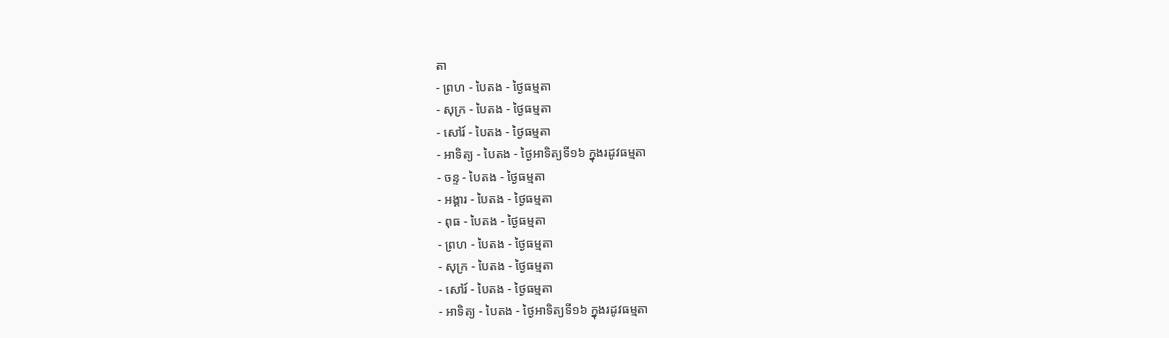តា
- ព្រហ - បៃតង - ថ្ងៃធម្មតា
- សុក្រ - បៃតង - ថ្ងៃធម្មតា
- សៅរ៍ - បៃតង - ថ្ងៃធម្មតា
- អាទិត្យ - បៃតង - ថ្ងៃអាទិត្យទី១៦ ក្នុងរដូវធម្មតា
- ចន្ទ - បៃតង - ថ្ងៃធម្មតា
- អង្គារ - បៃតង - ថ្ងៃធម្មតា
- ពុធ - បៃតង - ថ្ងៃធម្មតា
- ព្រហ - បៃតង - ថ្ងៃធម្មតា
- សុក្រ - បៃតង - ថ្ងៃធម្មតា
- សៅរ៍ - បៃតង - ថ្ងៃធម្មតា
- អាទិត្យ - បៃតង - ថ្ងៃអាទិត្យទី១៦ ក្នុងរដូវធម្មតា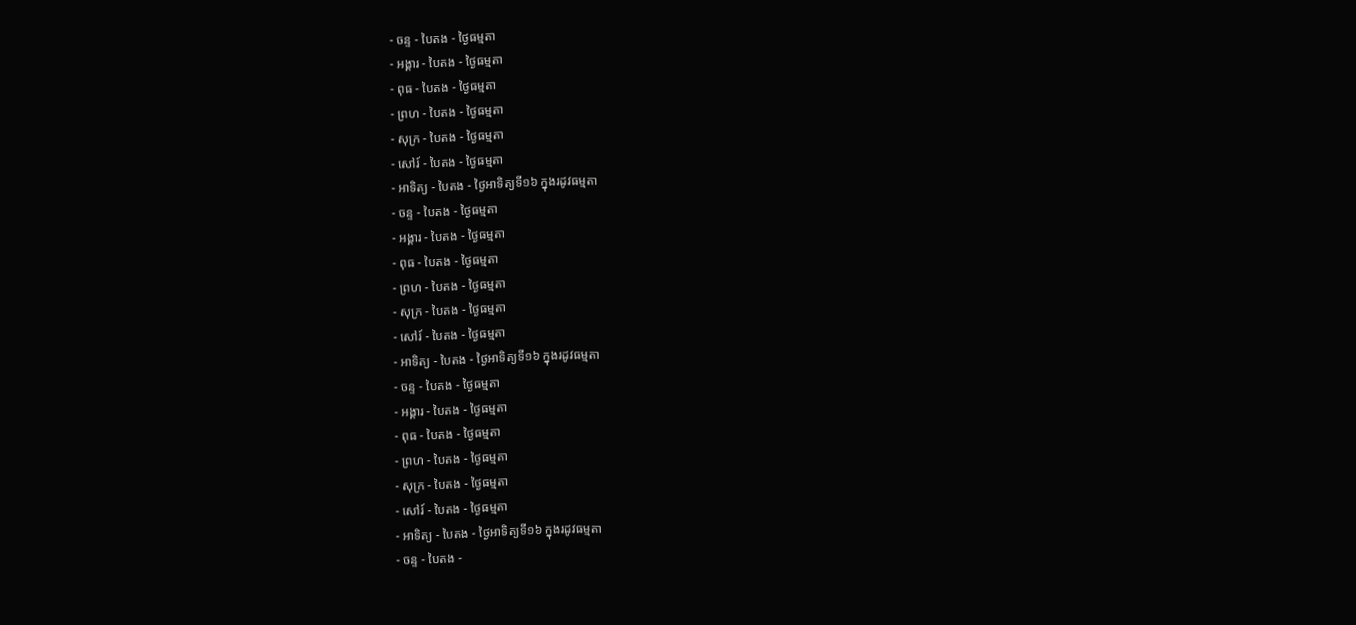- ចន្ទ - បៃតង - ថ្ងៃធម្មតា
- អង្គារ - បៃតង - ថ្ងៃធម្មតា
- ពុធ - បៃតង - ថ្ងៃធម្មតា
- ព្រហ - បៃតង - ថ្ងៃធម្មតា
- សុក្រ - បៃតង - ថ្ងៃធម្មតា
- សៅរ៍ - បៃតង - ថ្ងៃធម្មតា
- អាទិត្យ - បៃតង - ថ្ងៃអាទិត្យទី១៦ ក្នុងរដូវធម្មតា
- ចន្ទ - បៃតង - ថ្ងៃធម្មតា
- អង្គារ - បៃតង - ថ្ងៃធម្មតា
- ពុធ - បៃតង - ថ្ងៃធម្មតា
- ព្រហ - បៃតង - ថ្ងៃធម្មតា
- សុក្រ - បៃតង - ថ្ងៃធម្មតា
- សៅរ៍ - បៃតង - ថ្ងៃធម្មតា
- អាទិត្យ - បៃតង - ថ្ងៃអាទិត្យទី១៦ ក្នុងរដូវធម្មតា
- ចន្ទ - បៃតង - ថ្ងៃធម្មតា
- អង្គារ - បៃតង - ថ្ងៃធម្មតា
- ពុធ - បៃតង - ថ្ងៃធម្មតា
- ព្រហ - បៃតង - ថ្ងៃធម្មតា
- សុក្រ - បៃតង - ថ្ងៃធម្មតា
- សៅរ៍ - បៃតង - ថ្ងៃធម្មតា
- អាទិត្យ - បៃតង - ថ្ងៃអាទិត្យទី១៦ ក្នុងរដូវធម្មតា
- ចន្ទ - បៃតង -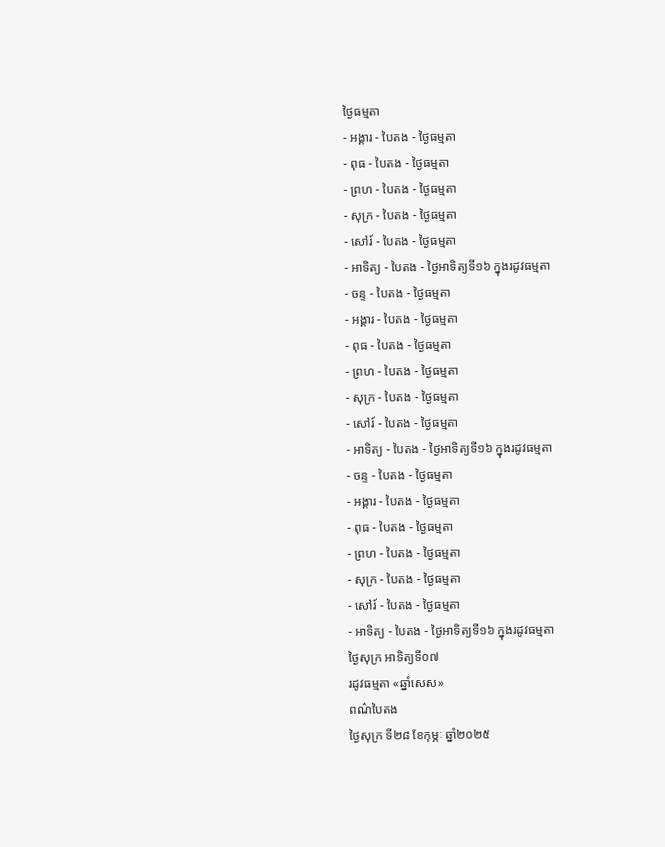ថ្ងៃធម្មតា
- អង្គារ - បៃតង - ថ្ងៃធម្មតា
- ពុធ - បៃតង - ថ្ងៃធម្មតា
- ព្រហ - បៃតង - ថ្ងៃធម្មតា
- សុក្រ - បៃតង - ថ្ងៃធម្មតា
- សៅរ៍ - បៃតង - ថ្ងៃធម្មតា
- អាទិត្យ - បៃតង - ថ្ងៃអាទិត្យទី១៦ ក្នុងរដូវធម្មតា
- ចន្ទ - បៃតង - ថ្ងៃធម្មតា
- អង្គារ - បៃតង - ថ្ងៃធម្មតា
- ពុធ - បៃតង - ថ្ងៃធម្មតា
- ព្រហ - បៃតង - ថ្ងៃធម្មតា
- សុក្រ - បៃតង - ថ្ងៃធម្មតា
- សៅរ៍ - បៃតង - ថ្ងៃធម្មតា
- អាទិត្យ - បៃតង - ថ្ងៃអាទិត្យទី១៦ ក្នុងរដូវធម្មតា
- ចន្ទ - បៃតង - ថ្ងៃធម្មតា
- អង្គារ - បៃតង - ថ្ងៃធម្មតា
- ពុធ - បៃតង - ថ្ងៃធម្មតា
- ព្រហ - បៃតង - ថ្ងៃធម្មតា
- សុក្រ - បៃតង - ថ្ងៃធម្មតា
- សៅរ៍ - បៃតង - ថ្ងៃធម្មតា
- អាទិត្យ - បៃតង - ថ្ងៃអាទិត្យទី១៦ ក្នុងរដូវធម្មតា
ថ្ងៃសុក្រ អាទិត្យទី០៧
រដូវធម្មតា «ឆ្នាំសេស»
ពណ៌បៃតង
ថ្ងៃសុក្រ ទី២៨ ខែកុម្ភៈ ឆ្នាំ២០២៥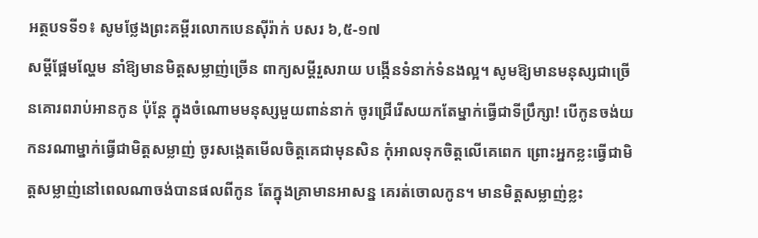អត្ថបទទី១៖ សូមថ្លែងព្រះគម្ពីរលោកបេនស៊ីរ៉ាក់ បសរ ៦,៥-១៧
សម្តីផ្អែមល្ហែម នាំឱ្យមានមិត្តសម្លាញ់ច្រើន ពាក្យសម្តីរួសរាយ បង្កើនទំនាក់ទំនងល្អ។ សូមឱ្យមានមនុស្សជាច្រើនគោរពរាប់អានកូន ប៉ុន្តែ ក្នុងចំណោមមនុស្សមួយពាន់នាក់ ចូរជ្រើរើសយកតែម្នាក់ធ្វើជាទីប្រឹក្សា! បើកូនចង់យកនរណាម្នាក់ធ្វើជាមិត្តសម្លាញ់ ចូរសង្កេតមើលចិត្តគេជាមុនសិន កុំអាលទុកចិត្តលើគេពេក ព្រោះអ្នកខ្លះធ្វើជាមិត្តសម្លាញ់នៅពេលណាចង់បានផលពីកូន តែក្នុងគ្រាមានអាសន្ន គេរត់ចោលកូន។ មានមិត្តសម្លាញ់ខ្លះ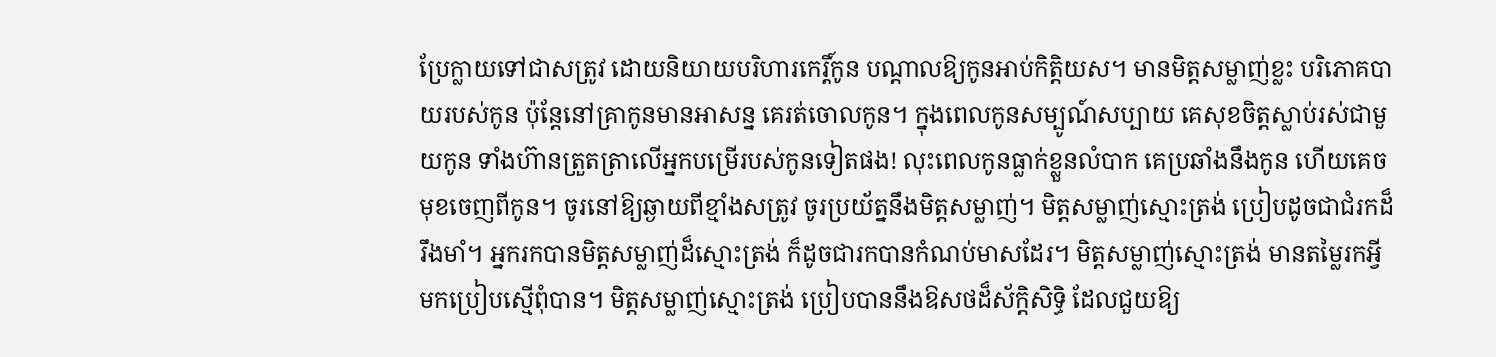ប្រែក្លាយទៅជាសត្រូវ ដោយនិយាយបរិហារកេរ្តិ៍កូន បណ្តាលឱ្យកូនអាប់កិត្តិយស។ មានមិត្តសម្លាញ់ខ្លះ បរិភោគបាយរបស់កូន ប៉ុន្តែនៅគ្រាកូនមានអាសន្ន គេរត់ចោលកូន។ ក្នុងពេលកូនសម្បូណ៍សប្បាយ គេសុខចិត្តស្លាប់រស់ជាមួយកូន ទាំងហ៊ានត្រួតត្រាលើអ្នកបម្រើរបស់កូនទៀតផង! លុះពេលកូនធ្លាក់ខ្លួនលំបាក គេប្រឆាំងនឹងកូន ហើយគេចមុខចេញពីកូន។ ចូរនៅឱ្យឆ្ងាយពីខ្មាំងសត្រូវ ចូរប្រយ័ត្ននឹងមិត្តសម្លាញ់។ មិត្តសម្លាញ់ស្មោះត្រង់ ប្រៀបដូចជាជំរកដ៏រឹងមាំ។ អ្នករកបានមិត្តសម្លាញ់ដ៏ស្មោះត្រង់ ក៏ដូចជារកបានកំណប់មាសដែរ។ មិត្តសម្លាញ់ស្មោះត្រង់ មានតម្លៃរកអ្វីមកប្រៀបស្មើពុំបាន។ មិត្តសម្លាញ់ស្មោះត្រង់ ប្រៀបបាននឹងឱសថដ៏ស័ក្តិសិទ្ធិ ដែលជួយឱ្យ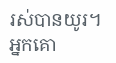រស់បានយូរ។ អ្នកគោ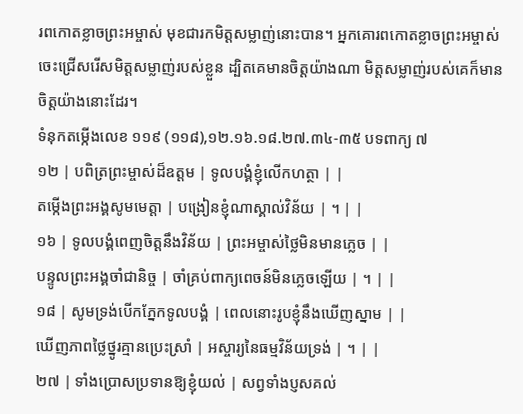រពកោតខ្លាចព្រះអម្ចាស់ មុខជារកមិត្តសម្លាញ់នោះបាន។ អ្នកគោរពកោតខ្លាចព្រះអម្ចាស់ ចេះជ្រើសរើសមិត្តសម្លាញ់របស់ខ្លួន ដ្បិតគេមានចិត្តយ៉ាងណា មិត្តសម្លាញ់របស់គេក៏មានចិត្តយ៉ាងនោះដែរ។
ទំនុកតម្កើងលេខ ១១៩ (១១៨),១២.១៦.១៨.២៧.៣៤-៣៥ បទពាក្យ ៧
១២ | បពិត្រព្រះម្ចាស់ដ៏ឧត្តម | ទូលបង្គំខ្ញុំលើកហត្ថា | |
តម្កើងព្រះអង្គសូមមេត្តា | បង្រៀនខ្ញុំណាស្គាល់វិន័យ | ។ | |
១៦ | ទូលបង្គំពេញចិត្តនឹងវិន័យ | ព្រះអម្ចាស់ថ្លៃមិនមានភ្លេច | |
បន្ទូលព្រះអង្គចាំជានិច្ច | ចាំគ្រប់ពាក្យពេចន៍មិនភ្លេចឡើយ | ។ | |
១៨ | សូមទ្រង់បើកភ្នែកទូលបង្គំ | ពេលនោះរូបខ្ញុំនឹងឃើញស្នាម | |
ឃើញភាពថ្លៃថ្នូរគ្មានប្រេះស្រាំ | អស្ចារ្យនៃធម្មវិន័យទ្រង់ | ។ | |
២៧ | ទាំងប្រោសប្រទានឱ្យខ្ញុំយល់ | សព្វទាំងប្ញសគល់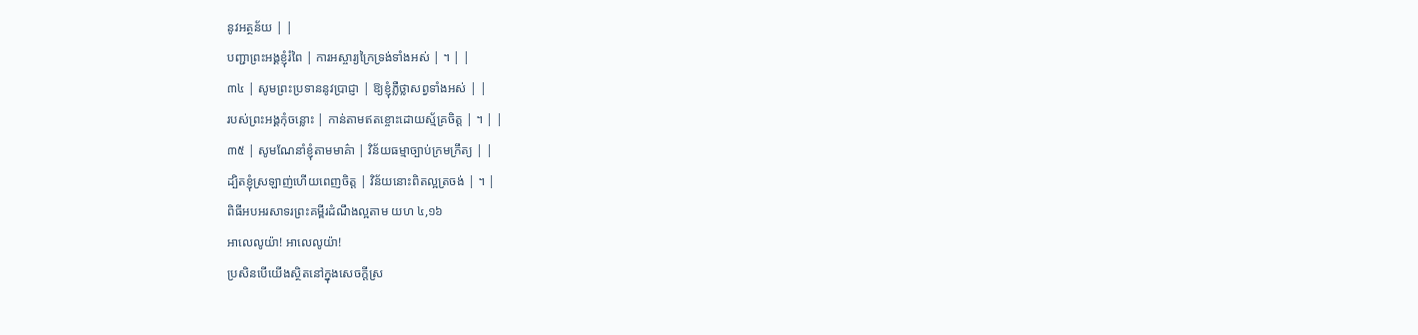នូវអត្ថន័យ | |
បញ្ជាព្រះអង្គខ្ញុំរំពៃ | ការអស្ចារ្យក្រៃទ្រង់ទាំងអស់ | ។ | |
៣៤ | សូមព្រះប្រទាននូវប្រាជ្ញា | ឱ្យខ្ញុំភ្លឺថ្លាសព្វទាំងអស់ | |
របស់ព្រះអង្គកុំចន្លោះ | កាន់តាមឥតខ្ចោះដោយស្ម័គ្រចិត្ត | ។ | |
៣៥ | សូមណែនាំខ្ញុំតាមមាគ៌ា | វិន័យធម្មាច្បាប់ក្រមក្រឹត្យ | |
ដ្បិតខ្ញុំស្រឡាញ់ហើយពេញចិត្ត | វិន័យនោះពិតល្អត្រចង់ | ។ |
ពិធីអបអរសាទរព្រះគម្ពីរដំណឹងល្អតាម យហ ៤,១៦
អាលេលូយ៉ា! អាលេលូយ៉ា!
ប្រសិនបើយើងស្ថិតនៅក្នុងសេចក្តីស្រ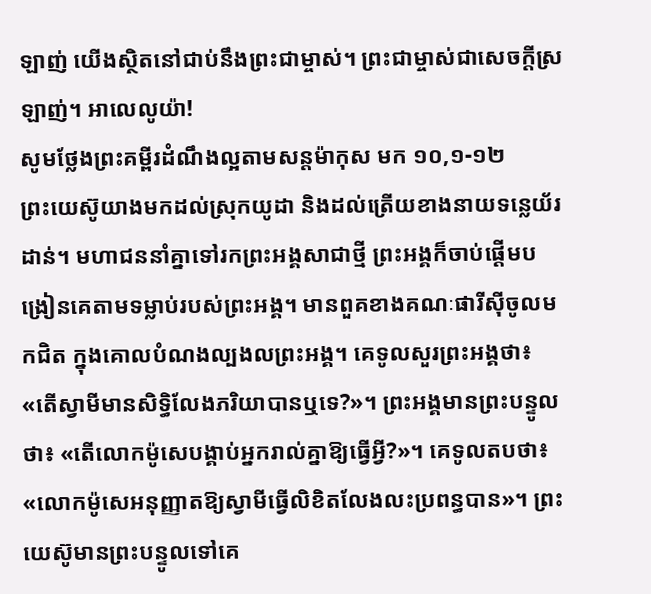ឡាញ់ យើងស្ថិតនៅជាប់នឹងព្រះជាម្ចាស់។ ព្រះជាម្ចាស់ជាសេចក្តីស្រឡាញ់។ អាលេលូយ៉ា!
សូមថ្លែងព្រះគម្ពីរដំណឹងល្អតាមសន្តម៉ាកុស មក ១០,១-១២
ព្រះយេស៊ូយាងមកដល់ស្រុកយូដា និងដល់ត្រើយខាងនាយទន្លេយ័រដាន់។ មហាជននាំគ្នាទៅរកព្រះអង្គសាជាថ្មី ព្រះអង្គក៏ចាប់ផ្តើមបង្រៀនគេតាមទម្លាប់របស់ព្រះអង្គ។ មានពួគខាងគណៈផារីស៊ីចូលមកជិត ក្នុងគោលបំណងល្បងលព្រះអង្គ។ គេទូលសួរព្រះអង្គថា៖ «តើស្វាមីមានសិទ្ធិលែងភរិយាបានឬទេ?»។ ព្រះអង្គមានព្រះបន្ទូលថា៖ «តើលោកម៉ូសេបង្គាប់អ្នករាល់គ្នាឱ្យធ្វើអ្វី?»។ គេទូលតបថា៖ «លោកម៉ូសេអនុញ្ញាតឱ្យស្វាមីធ្វើលិខិតលែងលះប្រពន្ធបាន»។ ព្រះយេស៊ូមានព្រះបន្ទូលទៅគេ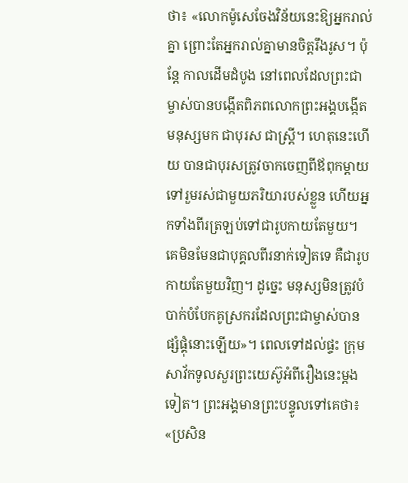ថា៖ «លោកម៉ូសេចែងវិន័យនេះឱ្យអ្នករាល់គ្នា ព្រោះតែអ្នករាល់គ្នាមានចិត្តរឹងរូស។ ប៉ុន្តែ កាលដើមដំបូង នៅពេលដែលព្រះជាម្ចាស់បានបង្កើតពិភពលោកព្រះអង្គបង្កើតមនុស្សមក ជាបុរស ជាស្ត្រី។ ហេតុនេះហើយ បានជាបុរសត្រូវចាកចេញពីឪពុកម្តាយ ទៅរួមរស់ជាមួយភរិយារបស់ខ្លួន ហើយអ្នកទាំងពីរត្រឡប់ទៅជារូបកាយតែមួយ។ គេមិនមែនជាបុគ្គលពីរនាក់ទៀតទេ គឺជារូបកាយតែមួយវិញ។ ដូច្នេះ មនុស្សមិនត្រូវបំបាក់បំបែកគូស្រករដែលព្រះជាម្ចាស់បានផ្សំផ្គុំនោះឡើយ»។ ពេលទៅដល់ផ្ទះ ក្រុមសាវ័កទូលសួរព្រះយេស៊ូអំពីរឿងនេះម្តងទៀត។ ព្រះអង្គមានព្រះបន្ទូលទៅគេថា៖ «ប្រសិន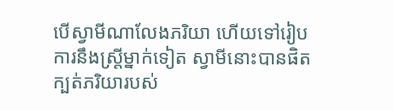បើស្វាមីណាលែងភរិយា ហើយទៅរៀបការនឹងស្ត្រីម្នាក់ទៀត ស្វាមីនោះបានផិតក្បត់ភរិយារបស់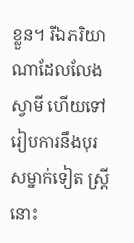ខ្លួន។ រីឯភរិយាណាដែលលែងស្វាមី ហើយទៅរៀបការនឹងបុរសម្នាក់ទៀត ស្រ្តីនោះ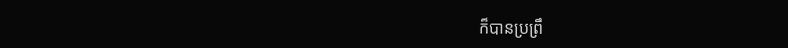ក៏បានប្រព្រឹ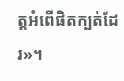ត្តអំពើផិតក្បត់ដែរ»។